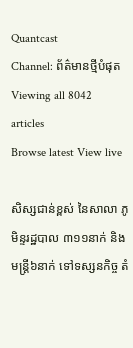Quantcast
Channel: ព័ត៌មានថ្មីបំផុត
Viewing all 8042 articles
Browse latest View live

សិស្សជាន់ខ្ពស់ នៃសាលា ភូមិន្ទរដ្ឋបាល ៣១១នាក់ និងមន្រ្តី៦នាក់ ទៅទស្សនកិច្ច តំ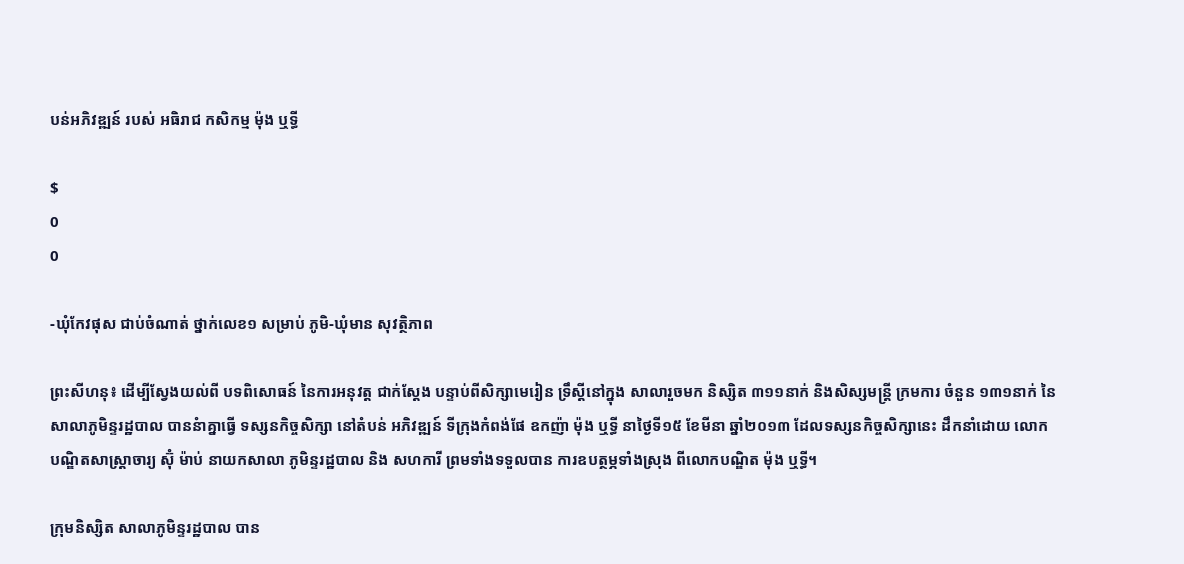បន់អភិវឌ្ឍន៍ របស់ អធិរាជ កសិកម្ម ម៉ុង ឬទ្ធី

$
0
0

-ឃុំកែវផុស ជាប់ចំណាត់ ថ្នាក់លេខ១ សម្រាប់ ភូមិ-ឃុំមាន សុវត្ថិភាព

ព្រះសីហនុ៖ ដើម្បីស្វែងយល់ពី បទពិសោធន៍ នៃការអនុវត្ត ជាក់ស្តែង បន្ទាប់ពីសិក្សាមេរៀន ទ្រឹស្តីនៅក្នុង សាលារួចមក និស្សិត ៣១១នាក់ និងសិស្សមន្រ្តី ក្រមការ ចំនួន ១៣១នាក់ នៃសាលាភូមិន្ទរដ្ឋបាល បាននំាគ្នាធ្វើ ទស្សនកិច្ចសិក្សា នៅតំបន់ អភិវឌ្ឍន៍ ទីក្រុងកំពង់ផែ ឧកញ៉ា ម៉ុង ឬទ្ធី នាថ្ងៃទី១៥ ខែមីនា ឆ្នាំ២០១៣ ដែលទស្សនកិច្ចសិក្សានេះ ដឹកនាំដោយ លោកបណ្ឌិតសាស្រ្តាចារ្យ ស៊ុំ ម៉ាប់ នាយកសាលា ភូមិន្ទរដ្ឋបាល និង សហការី ព្រមទាំងទទួលបាន ការឧបត្ថម្ភទាំងស្រុង ពីលោកបណ្ឌិត ម៉ុង ឬទ្ធី។

ក្រុមនិស្សិត សាលាភូមិន្ទរដ្ឋបាល បាន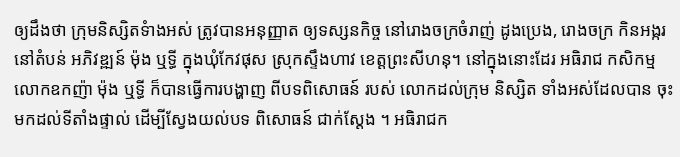ឲ្យដឹងថា ក្រុមនិស្សិតទំាងអស់ ត្រូវបានអនុញ្ញាត ឲ្យទស្សនកិច្ច នៅរោងចក្រចំរាញ់ ដូងប្រេង, រោងចក្រ កិនអង្ករ នៅតំបន់ អភិវឌ្ឍន៍ ម៉ុង ឬទ្ធី ក្នុងឃុំកែវផុស ស្រុកស្ទឹងហាវ ខេត្តព្រះសីហនុ។ នៅក្នុងនោះដែរ អធិរាជ កសិកម្ម លោកឧកញ៉ា ម៉ុង ឬទ្ធី ក៏បានធ្វើការបង្ហាញ ពីបទពិសោធន៍ របស់ លោកដល់ក្រុម និស្សិត ទាំងអស់ដែលបាន ចុះមកដល់ទីតាំងផ្ទាល់ ដើម្បីស្វែងយល់បទ ពិសោធន៍ ជាក់ស្តែង ។ អធិរាជក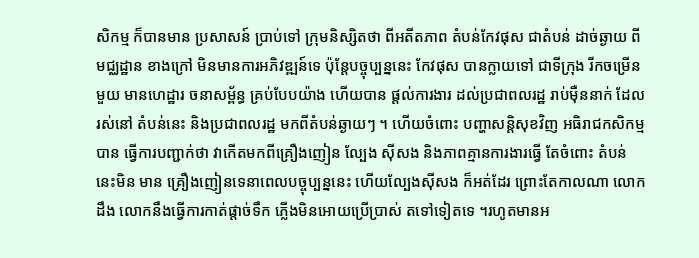សិកម្ម ក៏បានមាន ប្រសាសន៍ ប្រាប់ទៅ ក្រុមនិស្សិតថា ពីអតីតភាព តំបន់កែវផុស ជាតំបន់ ដាច់ឆ្ងាយ ពីមជ្ឈដ្ឋាន ខាងក្រៅ មិនមានការអភិវឌ្ឍន៍ទេ ប៉ុន្តែបច្ចុប្បន្ននេះ កែវផុស បានក្លាយទៅ ជាទីក្រុង រីកចម្រើនមួយ មានហេដ្ឋារ ចនាសម្ព័ន្ធ គ្រប់បែបយ៉ាង ហើយបាន ផ្តល់ការងារ ដល់ប្រជាពលរដ្ឋ រាប់ម៉ឺននាក់ ដែលរស់នៅ តំបន់នេះ និងប្រជាពលរដ្ឋ មកពីតំបន់ឆ្ងាយៗ ។ ហើយចំពោះ បញ្ហាសន្តិសុខវិញ អធិរាជកសិកម្មបាន ធ្វើការបញ្ជាក់ថា វាកើតមកពីគ្រឿងញៀន ល្បែង ស៊ីសង និងភាពគ្មានការងារធ្វើ តែចំពោះ តំបន់នេះមិន មាន គ្រឿងញៀនទេនាពេលបច្ចុប្បន្ននេះ ហើយល្បែងស៊ីសង ក៏អត់ដែរ ព្រោះតែកាលណា លោកដឹង លោកនឹងធ្វើការកាត់ផ្តាច់ទឹក ភ្លើងមិនអោយប្រើប្រាស់ តទៅទៀតទេ ។រហូតមានអ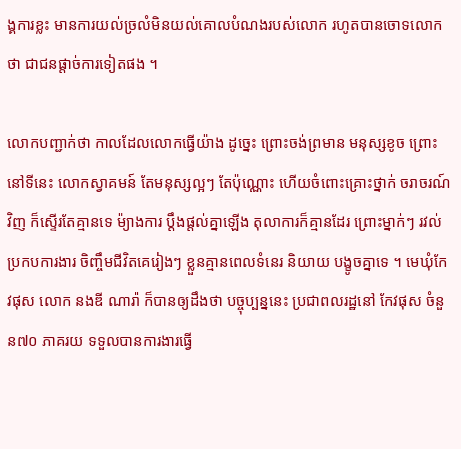ង្គការខ្លះ មានការយល់ច្រលំមិនយល់គោលបំណងរបស់លោក រហូតបានចោទលោកថា ជាជនផ្តាច់ការទៀតផង ។

លោកបញ្ជាក់ថា កាលដែលលោកធ្វើយ៉ាង ដូច្នេះ ព្រោះចង់ព្រមាន មនុស្សខូច ព្រោះនៅទីនេះ លោកស្វាគមន៍ តែមនុស្សល្អៗ តែប៉ុណ្ណោះ ហើយចំពោះគ្រោះថ្នាក់ ចរាចរណ៍វិញ ក៏ស្ទើរតែគ្មានទេ ម៉្យាងការ ប្តឹងផ្តល់គ្នាឡើង តុលាការក៏គ្មានដែរ ព្រោះម្នាក់ៗ រវល់ប្រកបការងារ ចិញ្ចឹមជីវិតគេរៀងៗ ខ្លួនគ្មានពេលទំនេរ និយាយ បង្ខូចគ្នាទេ ។ មេឃុំកែវផុស លោក នងឌី ណារ៉ា ក៏បានឲ្យដឹងថា បច្ចុប្បន្ននេះ ប្រជាពលរដ្ឋនៅ កែវផុស ចំនួន៧០ ភាគរយ ទទួលបានការងារធ្វើ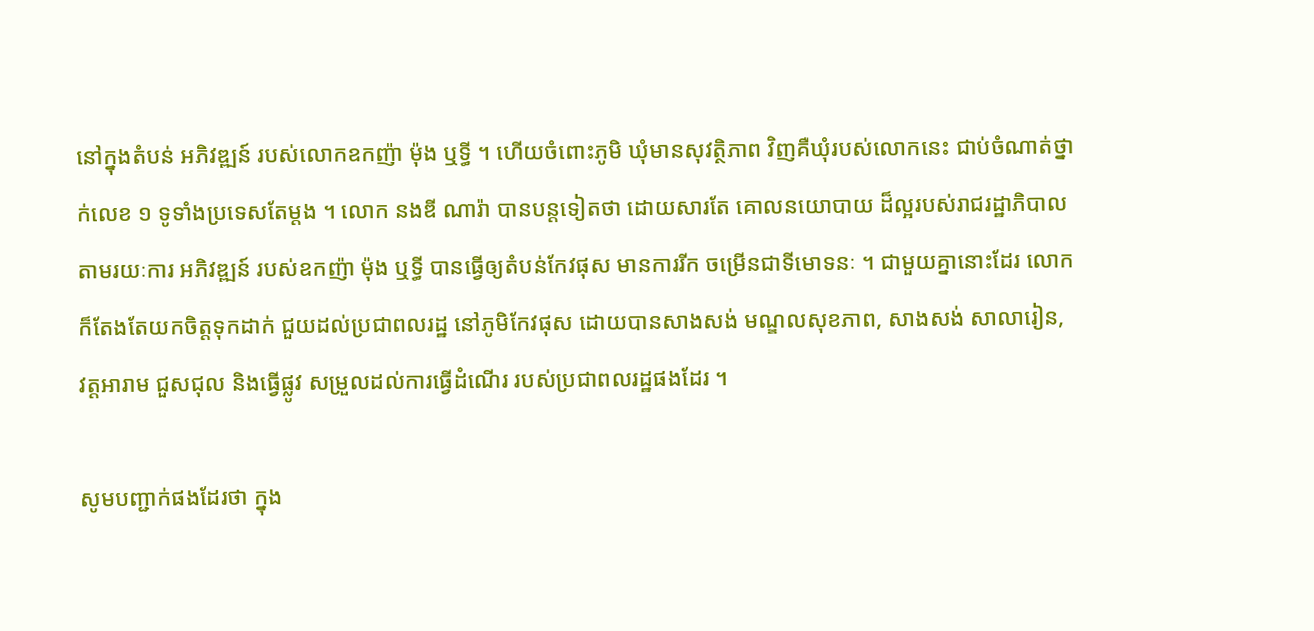នៅក្នុងតំបន់ អភិវឌ្ឍន៍ របស់លោកឧកញ៉ា ម៉ុង ឬទ្ធី ។ ហើយចំពោះភូមិ ឃុំមានសុវត្ថិភាព វិញគឺឃុំរបស់លោកនេះ ជាប់ចំណាត់ថ្នាក់លេខ ១ ទូទាំងប្រទេសតែម្តង ។ លោក នងឌី ណារ៉ា បានបន្តទៀតថា ដោយសារតែ គោលនយោបាយ ដ៏ល្អរបស់រាជរដ្ឋាភិបាល តាមរយៈការ អភិវឌ្ឍន៍ របស់ឧកញ៉ា ម៉ុង ឬទ្ធី បានធ្វើឲ្យតំបន់កែវផុស មានការរីក ចម្រើនជាទីមោទនៈ ។ ជាមួយគ្នានោះដែរ លោក ក៏តែងតែយកចិត្តទុកដាក់ ជួយដល់ប្រជាពលរដ្ឋ នៅភូមិកែវផុស ដោយបានសាងសង់ មណ្ឌលសុខភាព, សាងសង់ សាលារៀន, វត្តអារាម ជួសជុល និងធ្វើផ្លូវ សម្រួលដល់ការធ្វើដំណើរ របស់ប្រជាពលរដ្ឋផងដែរ ។

សូមបញ្ជាក់ផងដែរថា ក្នុង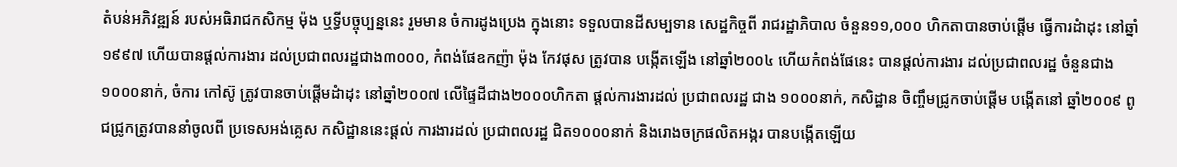តំបន់អភិវឌ្ឍន៍ របស់អធិរាជកសិកម្ម ម៉ុង ឬទ្ធីបច្ចុប្បន្ននេះ រួមមាន ចំការដូងប្រេង ក្នុងនោះ ទទួលបានដីសម្បទាន សេដ្ឋកិច្ចពី រាជរដ្ឋាភិបាល ចំនួន១១,០០០ ហិកតាបានចាប់ផ្តើម ធ្វើការដំាដុះ នៅឆ្នាំ១៩៩៧ ហើយបានផ្តល់ការងារ ដល់ប្រជាពលរដ្ឋជាង៣០០០, កំពង់ផែឧកញ៉ា ម៉ុង កែវផុស ត្រូវបាន បង្កើតឡើង នៅឆ្នាំ២០០៤ ហើយកំពង់ផែនេះ បានផ្តល់ការងារ ដល់ប្រជាពលរដ្ឋ ចំនួនជាង១០០០នាក់, ចំការ កៅស៊ូ ត្រូវបានចាប់ផ្តើមដំាដុះ នៅឆ្នាំ២០០៧ លើផ្ទៃដីជាង២០០០ហិកតា ផ្តល់ការងារដល់ ប្រជាពលរដ្ឋ ជាង ១០០០នាក់, កសិដ្ឋាន ចិញ្ចឹមជ្រូកចាប់ផ្តើម បង្កើតនៅ ឆ្នាំ២០០៩ ពូជជ្រូកត្រូវបាននាំចូលពី ប្រទេសអង់គ្លេស កសិដ្ឋាននេះផ្តល់ ការងារដល់ ប្រជាពលរដ្ឋ ជិត១០០០នាក់ និងរោងចក្រផលិតអង្ករ បានបង្កើតឡើយ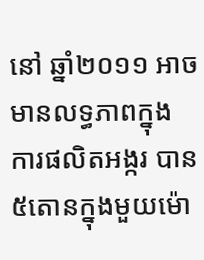នៅ ឆ្នាំ២០១១ អាចមានលទ្ធភាពក្នុង ការផលិតអង្ករ បាន៥តោនក្នុងមួយម៉ោ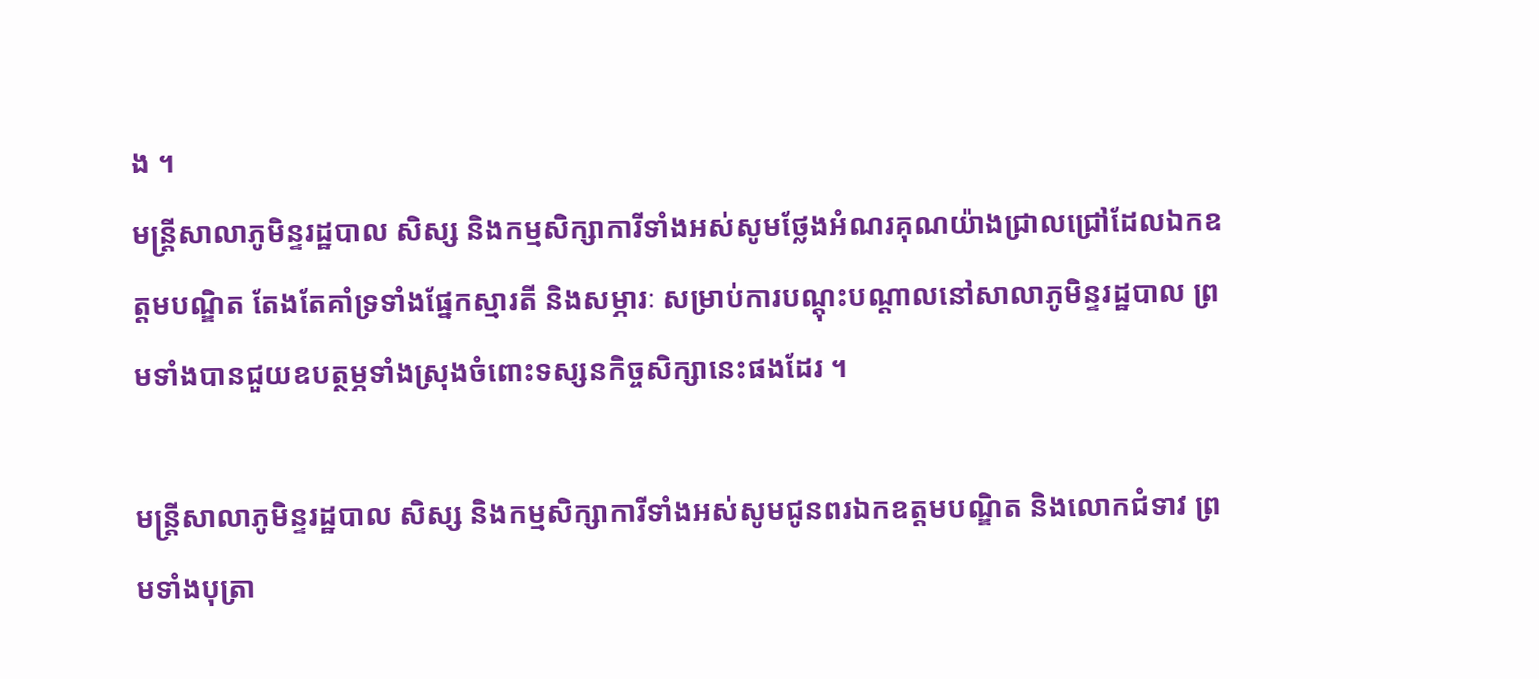ង ។
មន្ត្រីសាលាភូមិន្ទរដ្ឋបាល សិស្ស និងកម្មសិក្សាការីទាំងអស់សូមថ្លែងអំណរគុណយ៉ាងជ្រាលជ្រៅដែលឯកឧត្តមបណ្ឌិត តែងតែគាំទ្រទាំងផ្នែកស្មារតី និងសម្ភារៈ សម្រាប់ការបណ្តុះបណ្តាលនៅសាលាភូមិន្ទរដ្ឋបាល ព្រមទាំងបានជួយឧបត្ថម្ភទាំងស្រុងចំពោះទស្សនកិច្ចសិក្សានេះផងដែរ ។

មន្ត្រីសាលាភូមិន្ទរដ្ឋបាល សិស្ស និងកម្មសិក្សាការីទាំងអស់សូមជូនពរឯកឧត្តមបណ្ឌិត និងលោកជំទាវ ព្រមទាំងបុត្រា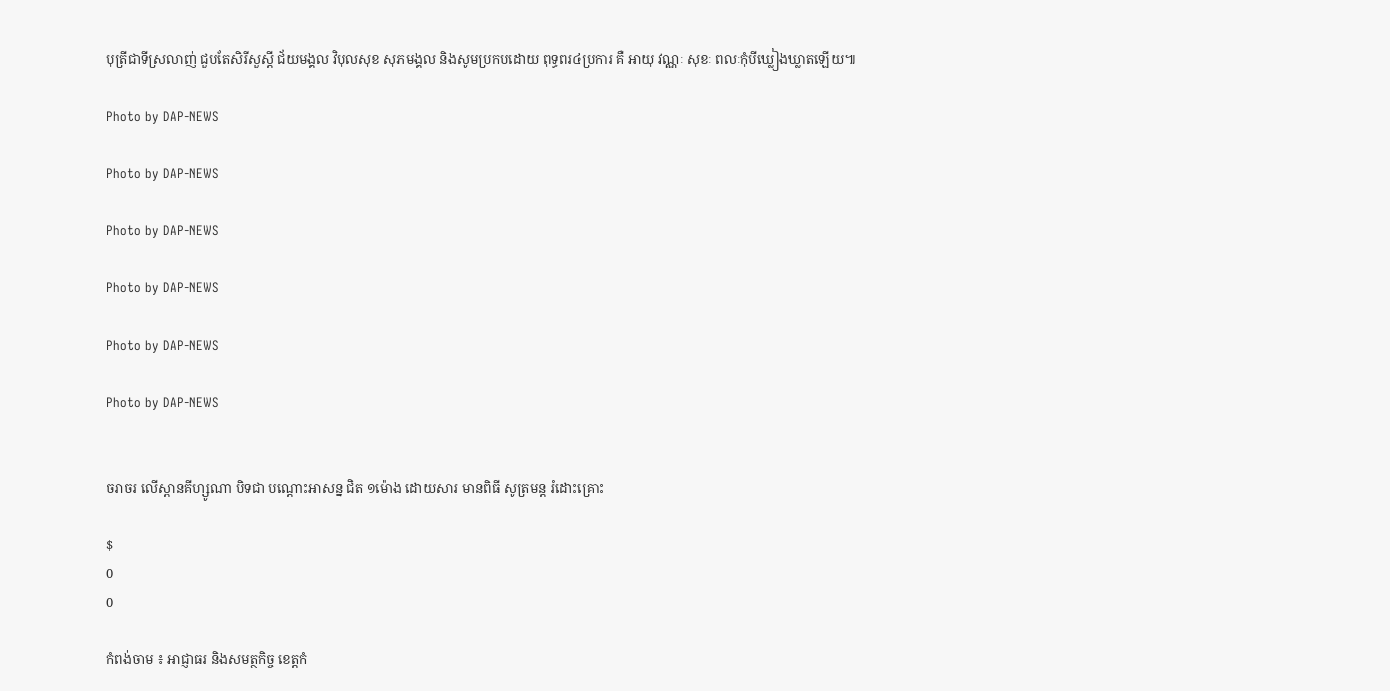បុត្រីជាទីស្រលាញ់ ជួបតែសិរីសួស្តី ជ័យមង្គល វិបុលសុខ សុភមង្គល និងសូមប្រកបដោយ ពុទ្ធពរ៤ប្រការ គឺ អាយុ វណ្ណៈ សុខៈ ពលៈកុំបីឃ្លៀងឃ្លាតឡើយ៕

Photo by DAP-NEWS

Photo by DAP-NEWS

Photo by DAP-NEWS

Photo by DAP-NEWS

Photo by DAP-NEWS

Photo by DAP-NEWS


ចរាចរ លើស្ពានគីហ្សូណា បិទជា បណ្ដោះអាសន្ន ជិត ១ម៉ោង ដោយសារ មានពិធី សូត្រមន្ដ រំដោះគ្រោះ

$
0
0

កំពង់ចាម ៖ អាជ្ញាធរ និងសមត្ថកិច្ច ខេត្ដកំ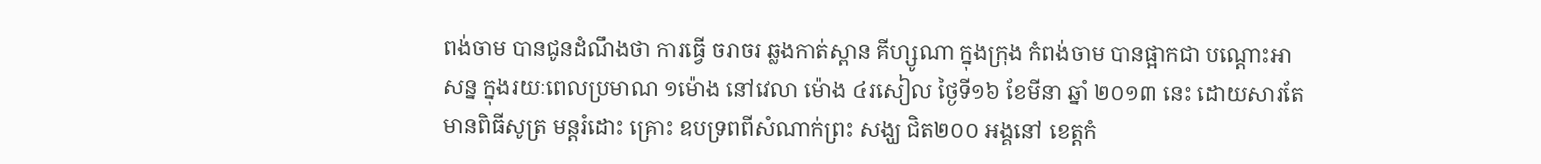ពង់ចាម បានជូនដំណឹងថា ការធ្វើ ចរាចរ ឆ្លងកាត់ស្ពាន គីហ្សូណា ក្នុងក្រុង កំពង់ចាម បានផ្អាកជា បណ្ដោះអាសន្ន ក្នុងរយៈពេលប្រមាណ ១ម៉ោង នៅវេលា ម៉ោង ៤រសៀល ថ្ងៃទី១៦ ខែមីនា ឆ្នាំ ២០១៣ នេះ ដោយសារតែមានពិធីសូត្រ មន្ដរំដោះ គ្រោះ ឧបទ្រពពីសំណាក់ព្រះ សង្ឃ ជិត២០០ អង្គនៅ ខេត្ដកំ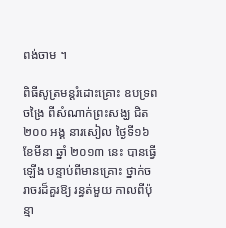ពង់ចាម ។

ពិធីសូត្រមន្ដរំដោះគ្រោះ ឧបទ្រពចង្រៃ ពីសំណាក់ព្រះសង្ឃ ជិត២០០ អង្គ នារសៀល ថ្ងៃទី១៦ ខែមីនា ឆ្នាំ ២០១៣ នេះ បានធ្វើ ឡើង បន្ទាប់ពីមានគ្រោះ ថ្នាក់ចរាចរដ៏គួរឱ្យ រន្ធត់មួយ កាលពីប៉ុន្មា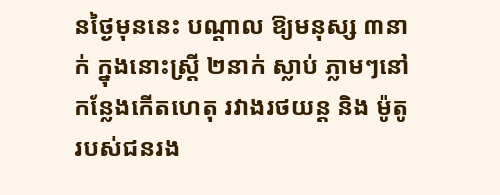នថ្ងៃមុននេះ បណ្ដាល ឱ្យមនុស្ស ៣នាក់ ក្នុងនោះស្ដ្រី ២នាក់ ស្លាប់ ភ្លាមៗនៅកន្លែងកើតហេតុ រវាងរថយន្ដ និង ម៉ូតូរបស់ជនរង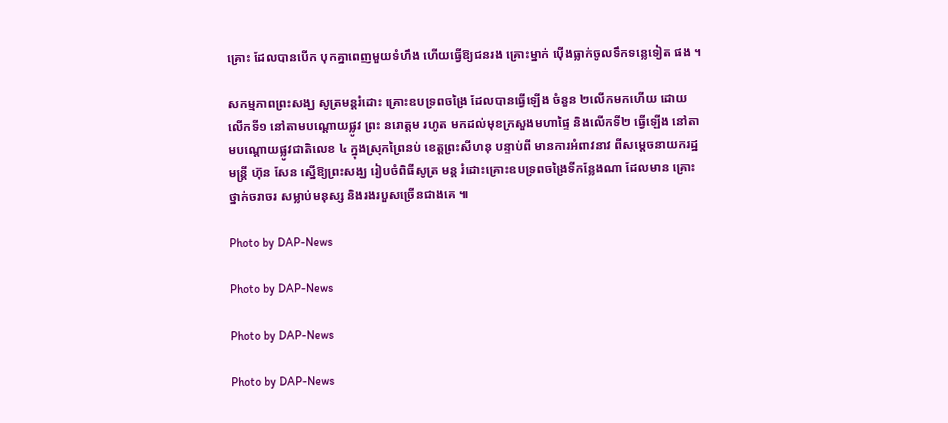គ្រោះ ដែលបានបើក បុកគ្នាពេញមួយទំហឹង ហើយធ្វើឱ្យជនរង គ្រោះម្នាក់ ប៉ើងធ្លាក់ចូលទឹកទន្លេទៀត ផង ។

សកម្មភាពព្រះសង្ឃ សូត្រមន្ដរំដោះ គ្រោះឧបទ្រពចង្រៃ ដែលបានធ្វើឡើង ចំនួន ២លើកមកហើយ ដោយលើកទី១ នៅតាមបណ្ដោយផ្លូវ ព្រះ នរោត្ដម រហូត មកដល់មុខក្រសួងមហាផ្ទៃ និងលើកទី២ ធ្វើឡើង នៅតាមបណ្ដោយផ្លូវជាតិលេខ ៤ ក្នុងស្រុកព្រៃនប់ ខេត្ដព្រះសីហនុ បន្ទាប់ពី មានការអំពាវនាវ ពីសម្ដេចនាយករដ្ឋមន្ដ្រី ហ៊ុន សែន ស្នើឱ្យព្រះសង្ឃ រៀបចំពិធីសូត្រ មន្ដ រំដោះគ្រោះឧបទ្រពចង្រៃទីកន្លែងណា ដែលមាន គ្រោះថ្នាក់ចរាចរ សម្លាប់មនុស្ស និងរងរបួសច្រើនជាងគេ ៕

Photo by DAP-News

Photo by DAP-News

Photo by DAP-News

Photo by DAP-News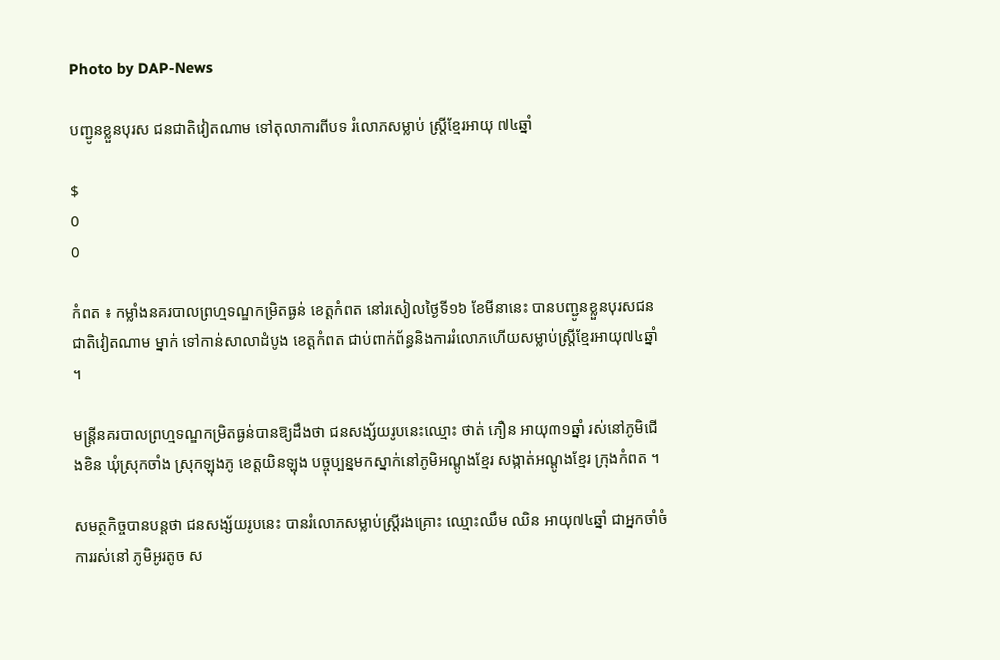Photo by DAP-News

បញ្ជូនខ្លួនបុរស ជនជាតិវៀតណាម ទៅតុលាការពីបទ រំលោភសម្លាប់ ស្ដ្រីខ្មែរអាយុ ៧៤ឆ្នាំ

$
0
0

កំពត ៖ កម្លាំងនគរបាលព្រហ្មទណ្ឌកម្រិតធ្ងន់ ខេត្ដកំពត នៅរសៀលថ្ងៃទី១៦ ខែមីនានេះ បានបញ្ជូនខ្លួនបុរសជនជាតិវៀតណាម ម្នាក់ ទៅកាន់សាលាដំបូង ខេត្ដកំពត ជាប់ពាក់ព័ន្ធនិងការរំលោភហើយសម្លាប់ស្ដ្រីខ្មែរអាយុ៧៤ឆ្នាំ ។

មន្ដ្រីនគរបាលព្រហ្មទណ្ឌកម្រិតធ្ងន់បានឱ្យដឹងថា ជនសង្ស័យរូបនេះឈ្មោះ ថាត់ ភឿន អាយុ៣១ឆ្នាំ រស់នៅភូមិជើងខិន ឃុំស្រុកចាំង ស្រុកឡុងភូ ខេត្ដយិនឡុង បច្ចុប្បន្នមកស្នាក់នៅភូមិអណ្ដូងខ្មែរ សង្កាត់អណ្ដូងខ្មែរ ក្រុងកំពត ។

សមត្ថកិច្ចបានបន្ដថា ជនសង្ស័យរូបនេះ បានរំលោភសម្លាប់ស្ដ្រីរងគ្រោះ ឈ្មោះឈឹម ឈិន អាយុ៧៤ឆ្នាំ ជាអ្នកចាំចំការរស់នៅ ភូមិអូរតូច ស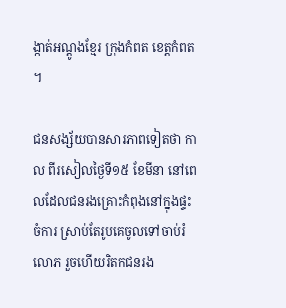ង្កាត់អណ្ដូងខ្មែរ ក្រុងកំពត ខេត្ដកំពត ។

ជនសង្ស័យបានសារភាពទៀតថា កាល ពីរសៀលថ្ងៃទី១៥ ខែមីនា នៅពេលដែលជនរងគ្រោះកំពុងនៅក្នុងផ្ទះ ចំការ ស្រាប់តែរូបគេចូលទៅចាប់រំលោភ រួចហើយរិតកជនរង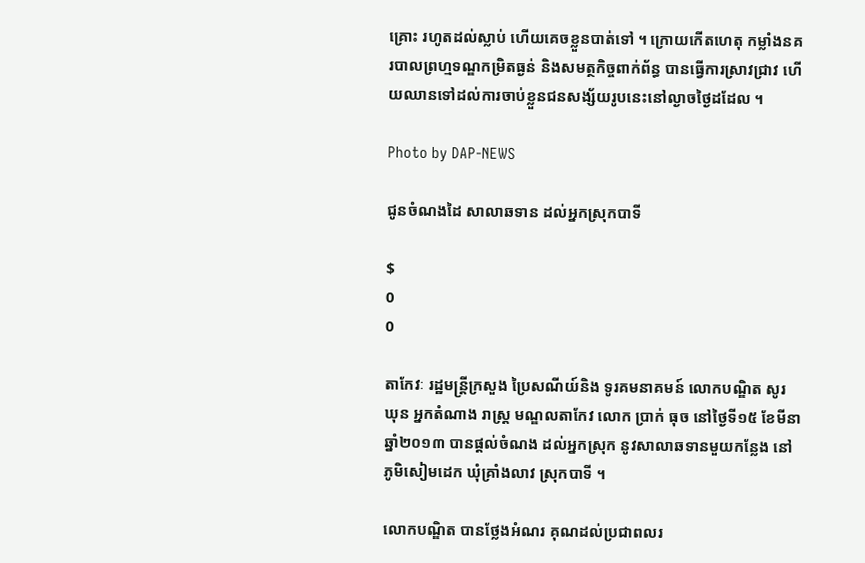គ្រោះ រហូតដល់ស្លាប់ ហើយគេចខ្លួនបាត់ទៅ ។ ក្រោយកើតហេតុ កម្លាំងនគរបាលព្រហ្មទណ្ឌកម្រិតធ្ងន់ និងសមត្ថកិច្ចពាក់ព័ន្ធ បានធ្វើការស្រាវជ្រាវ ហើយឈានទៅដល់ការចាប់ខ្លួនជនសង្ស័យរូបនេះនៅល្ងាចថ្ងៃដដែល ។

Photo by DAP-NEWS

ជូនចំណងដៃ សាលាឆទាន ដល់អ្នកស្រុកបាទី

$
0
0

តាកែវៈ រដ្ឋមន្រ្តីក្រសួង ប្រៃសណីយ៍និង ទូរគមនាគមន៍ លោកបណ្ឌិត សូរ ឃុន អ្នកតំណាង រាស្រ្ត មណ្ឌលតាកែវ លោក ប្រាក់ ធុច នៅថ្ងៃទី១៥ ខែមីនា ឆ្នាំ២០១៣ បានផ្តល់ចំណង ដល់អ្នកស្រុក នូវសាលាឆទានមួយកន្លែង នៅភូមិសៀមដេក ឃុំគ្រាំងលាវ ស្រុកបាទី ។

លោកបណ្ឌិត បានថ្លែងអំណរ គុណដល់ប្រជាពលរ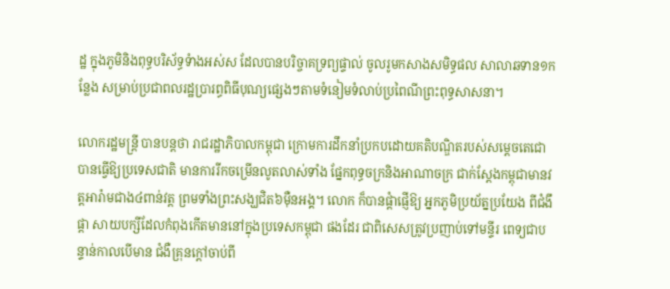ដ្ឋ ក្នុងភូមិនិងពុទ្ធបរិស័ទ្ធទំាងអស់ស ដែលបានបរិច្ចាគទ្រព្យផ្ទាល់ ចូលរូមកសាងសមិទ្ធផល សាលាឆទាន១កន្លែង សម្រាប់ប្រជាពលរដ្ឋប្រារព្ធពិធីបុណ្យផ្សេងៗតាមទំនៀមទំលាប់ប្រពៃណីព្រះពុទ្ធសាសនា។

លោករដ្ឋមន្រ្តី បានបន្តថា រាជរដ្ឋាភិបាលកម្ពុជា ក្រោមការដឹកនាំប្រកបដោយគតិបណ្ឌិតរបស់សម្តេចតេជោ បានធ្វើឱ្យប្រទេសជាតិ មានការរីកចម្រើនលូតលាស់ទាំង ផ្នែកពុទ្ធចក្រនិងអាណាចក្រ ជាក់ស្តែងកម្ពុជាមានវត្តអារ៉ាមជាង៤ពាន់វត្ត ព្រមទាំងព្រះសង្ឃជិត៦ម៉ឺនអង្គ។ លោក ក៏បានផ្តំាផ្ញើឱ្យ អ្នកភូមិប្រយ័ត្នប្រយែង ពីជំងឹផ្តា សាយបក្សីដែលកំពុងកើតមាននៅក្នុងប្រទេសកម្ពុជា ផងដែរ ជាពិសេសត្រូវប្រញាប់ទៅមន្ទីរ ពេទ្យជាបន្ទាន់កាលបើមាន ជំងឺគ្រុនក្តៅចាប់ពី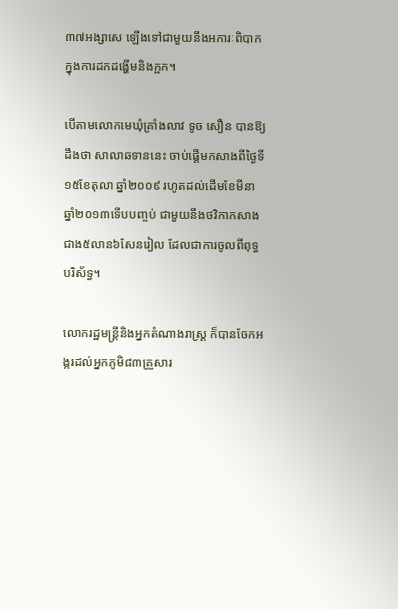៣៧អង្សាសេ ឡើងទៅជាមួយនឹងអការៈពិបាកក្នុងការដកដង្ហើមនិងក្អក។

បើតាមលោកមេឃុំគ្រាំងលាវ ទូច សឿន បានឱ្យដឹងថា សាលាឆទាននេះ ចាប់ផ្តើមកសាងពីថ្ងៃទី១៥ខែតុលា ឆ្នាំ២០០៩ រហូតដល់ដើមខែមីនា ឆ្នាំ២០១៣ទើបបញ្ចប់ ជាមួយនឹងថវិកាកសាងជាង៥លាន៦សែនរៀល ដែលជាការចូលពីពុទ្ធបរិស័ទ្ធ។

លោករដ្ឋមន្រ្តីនិងអ្នកតំណាងរាស្រ្ត ក៏បានចែកអង្ករដល់អ្នកភូមិ៨៣គ្រួសារ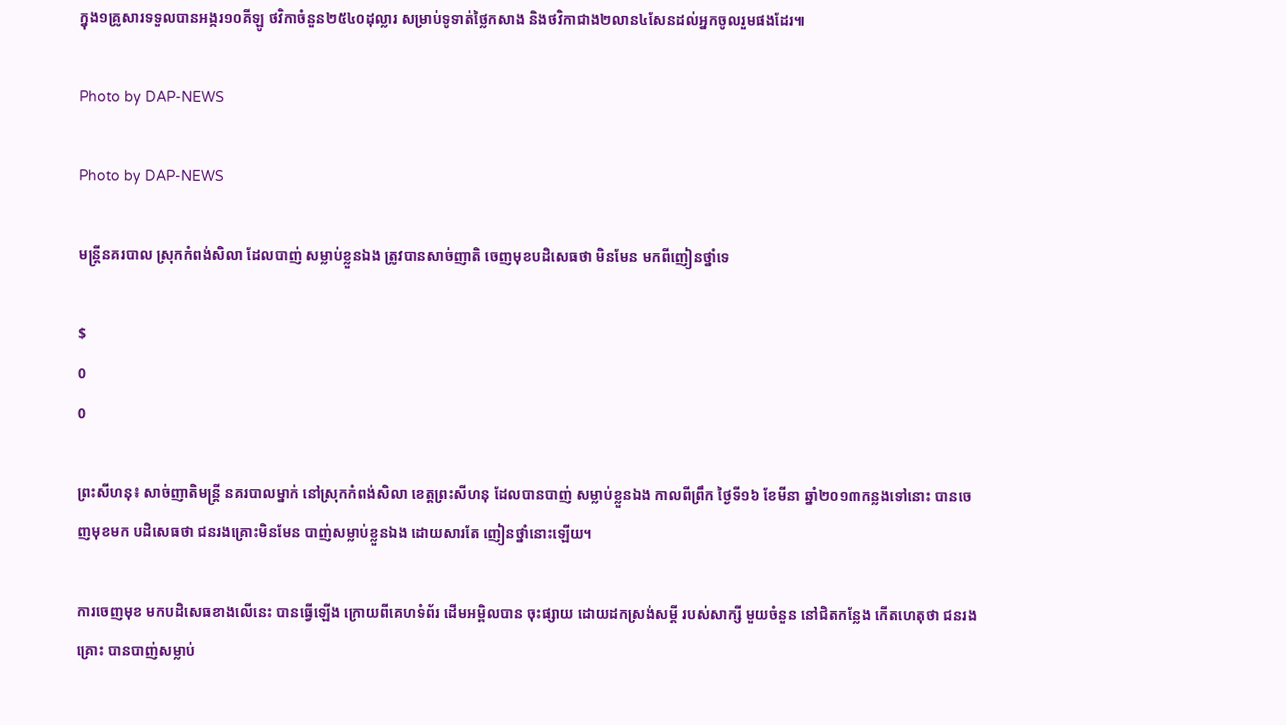ក្នុង១គ្រូសារទទួលបានអង្ករ១០គីឡូ ថវិកាចំនួន២៥៤០ដុល្លារ សម្រាប់ទូទាត់ថៃ្លកសាង និងថវិកាជាង២លាន៤សែនដល់អ្នកចូលរួមផងដែរ៕

Photo by DAP-NEWS

Photo by DAP-NEWS

មន្រ្តីនគរបាល ស្រុកកំពង់សិលា ដែលបាញ់ សម្លាប់ខ្លួនឯង ត្រូវបានសាច់ញាតិ ចេញមុខបដិសេធថា មិនមែន មកពីញៀនថ្នាំទេ

$
0
0

ព្រះសីហនុ៖ សាច់ញាតិមន្រ្តី នគរបាលម្នាក់ នៅស្រុកកំពង់សិលា ខេត្តព្រះសីហនុ ដែលបានបាញ់ សម្លាប់ខ្លួនឯង កាលពីព្រឹក ថ្ងៃទី១៦ ខែមីនា ឆ្នាំ២០១៣កន្លងទៅនោះ បានចេញមុខមក បដិសេធថា ជនរងគ្រោះមិនមែន បាញ់សម្លាប់ខ្លួនឯង ដោយសារតែ ញៀនថ្នាំនោះឡើយ។

ការចេញមុខ មកបដិសេធខាងលើនេះ បានធ្វើឡើង ក្រោយពីគេហទំព័រ ដើមអម្ពិលបាន ចុះផ្សាយ ដោយដកស្រង់សម្តី របស់សាក្សី មួយចំនួន នៅជិតកន្លែង កើតហេតុថា ជនរងគ្រោះ បានបាញ់សម្លាប់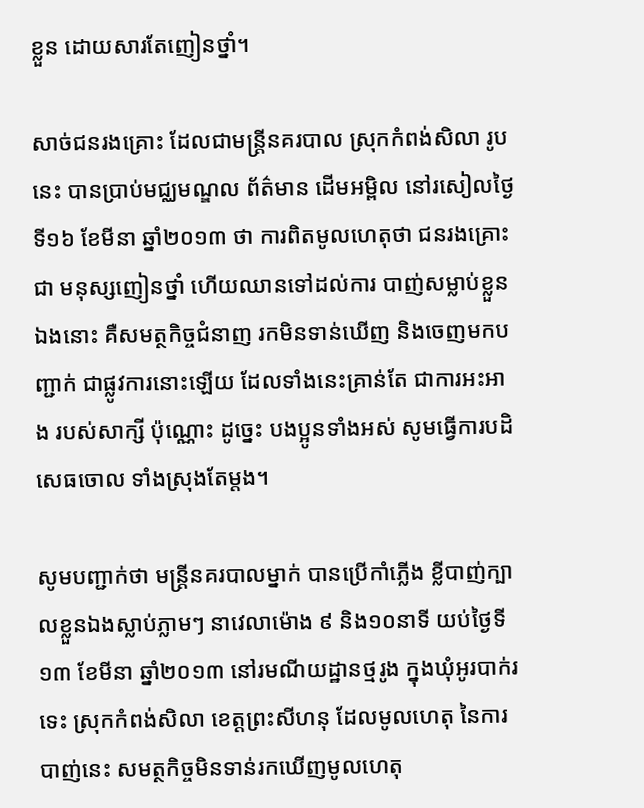ខ្លួន ដោយសារតែញៀនថ្នាំ។

សាច់ជនរងគ្រោះ ដែលជាមន្រ្តីនគរបាល ស្រុកកំពង់សិលា រូបនេះ បានប្រាប់មជ្ឈមណ្ឌល ព័ត៌មាន ដើមអម្ពិល នៅរសៀលថ្ងៃទី១៦ ខែមីនា ឆ្នាំ២០១៣ ថា ការពិតមូលហេតុថា ជនរងគ្រោះជា មនុស្សញៀនថ្នាំ ហើយឈានទៅដល់ការ បាញ់សម្លាប់ខ្លួនឯងនោះ គឺសមត្ថកិច្ចជំនាញ រកមិនទាន់ឃើញ និងចេញមកបញ្ជាក់ ជាផ្លូវការនោះឡើយ ដែលទាំងនេះគ្រាន់តែ ជាការអះអាង របស់សាក្សី ប៉ុណ្ណោះ ដូច្នេះ បងប្អូនទាំងអស់ សូមធ្វើការបដិសេធចោល ទាំងស្រុងតែម្តង។

សូមបញ្ជាក់ថា មន្រ្តីនគរបាលម្នាក់ បានប្រើកាំភ្លើង ខ្លីបាញ់ក្បាលខ្លួនឯងស្លាប់ភ្លាមៗ នាវេលាម៉ោង ៩ និង១០នាទី យប់ថ្ងៃទី១៣ ខែមីនា ឆ្នាំ២០១៣ នៅរមណីយដ្ឋានថ្មរូង ក្នុងឃុំអូរបាក់រទេះ ស្រុកកំពង់សិលា ខេត្តព្រះសីហនុ ដែលមូលហេតុ នៃការបាញ់នេះ សមត្ថកិច្ចមិនទាន់រកឃើញមូលហេតុ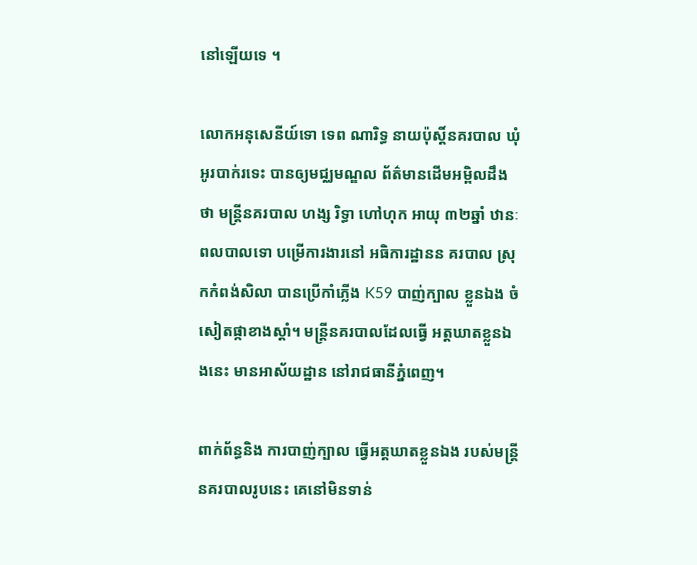នៅឡើយទេ ។

លោកអនុសេនីយ៍ទោ ទេព ណារិទ្ធ នាយប៉ុស្តិ៍នគរបាល ឃុំអូរបាក់រទេះ បានឲ្យមជ្ឈមណ្ឌល ព័ត៌មានដើមអម្ពិលដឹងថា មន្រ្តីនគរបាល ហង្ស រិទ្ធា ហៅហុក អាយុ ៣២ឆ្នាំ ឋានៈពលបាលទោ បម្រើការងារនៅ អធិការដ្ឋានន គរបាល ស្រុកកំពង់សិលា បានប្រើកាំភ្លើង K59 បាញ់ក្បាល ខ្លួនឯង ចំសៀតផ្កាខាងស្តាំ។ មន្រ្តីនគរបាលដែលធ្វើ អត្តឃាតខ្លួនឯងនេះ មានអាស័យដ្ឋាន នៅរាជធានីភ្នំពេញ។

ពាក់ព័ន្ធនិង ការបាញ់ក្បាល ធ្វើអត្តឃាតខ្លួនឯង របស់មន្រ្តីនគរបាលរូបនេះ គេនៅមិនទាន់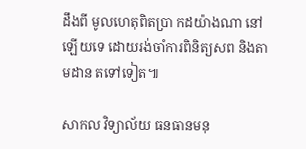ដឹងពី មូលហេតុពិតប្រា កដយ៉ាងណា នៅឡើយទេ ដោយរង់ចាំការពិនិត្យសព និងតាមដាន តទៅទៀត៕

សាកល វិទ្យាល័យ ធនធានមនុ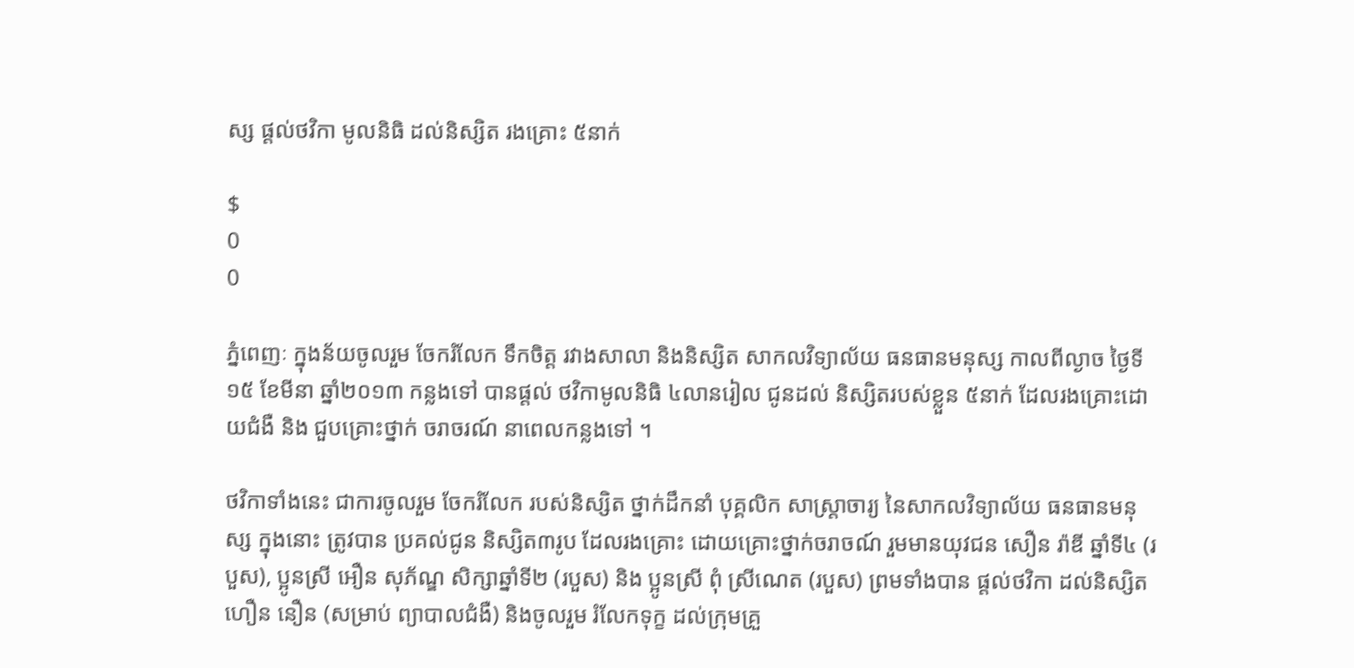ស្ស ផ្តល់ថវិកា មូលនិធិ ដល់និស្សិត រងគ្រោះ ៥នាក់

$
0
0

ភ្នំពេញៈ ក្នុងន័យចូលរួម ចែករំលែក ទឹកចិត្ត រវាងសាលា និងនិស្សិត សាកលវិទ្យាល័យ ធនធានមនុស្ស កាលពីល្ងាច ថ្ងៃទី១៥ ខែមីនា ឆ្នាំ២០១៣ កន្លងទៅ បានផ្តល់ ថវិកាមូលនិធិ ៤លានរៀល ជូនដល់ និស្សិតរបស់ខ្លួន ៥នាក់ ដែលរងគ្រោះដោយជំងឺ និង ជួបគ្រោះថ្នាក់ ចរាចរណ៍ នាពេលកន្លងទៅ ។

ថវិកាទាំងនេះ ជាការចូលរួម ចែករំលែក របស់និស្សិត ថ្នាក់ដឹកនាំ បុគ្គលិក សាស្រ្តាចារ្យ នៃសាកលវិទ្យាល័យ ធនធានមនុស្ស ក្នុងនោះ ត្រូវបាន ប្រគល់ជូន និស្សិត៣រូប ដែលរងគ្រោះ ដោយគ្រោះថ្នាក់ចរាចណ៍ រួមមានយុវជន សឿន រ៉ាឌី ឆ្នាំទី៤ (របួស), ប្អូនស្រី អឿន សុភ័ណ្ឌ សិក្សាឆ្នាំទី២ (របួស) និង ប្អូនស្រី ពុំ ស្រីណេត (របួស) ព្រមទាំងបាន ផ្តល់ថវិកា ដល់និស្សិត ហឿន នឿន (សម្រាប់ ព្យាបាលជំងឺ) និងចូលរួម រំលែកទុក្ខ ដល់ក្រុមគ្រួ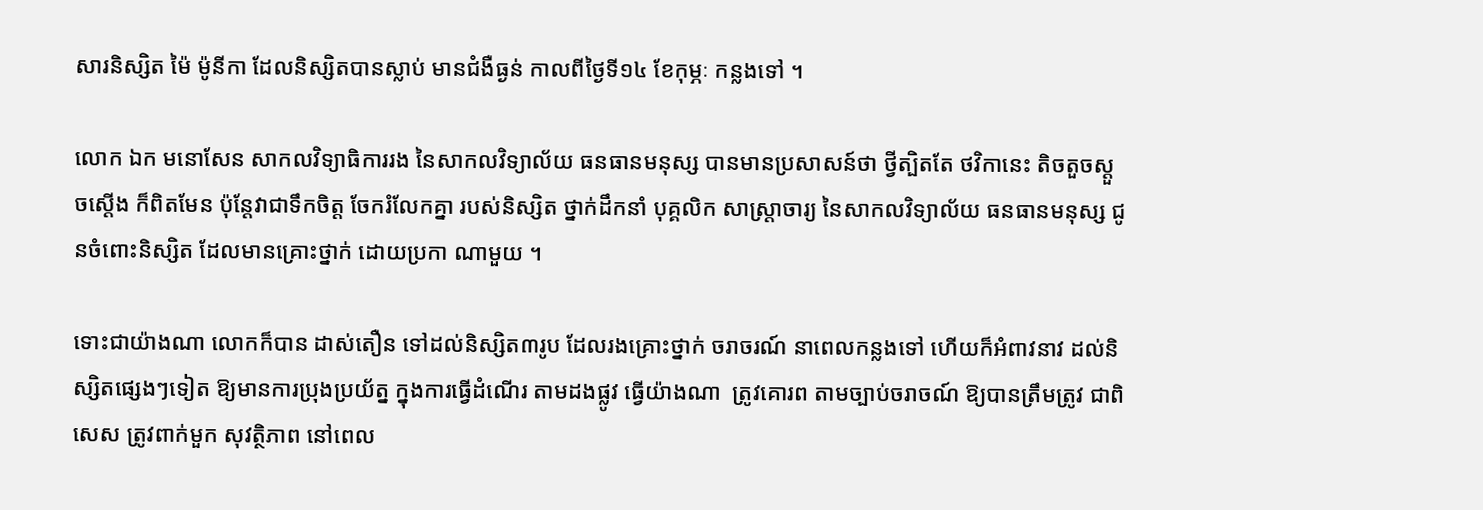សារនិស្សិត ម៉ៃ ម៉ូនីកា ដែលនិស្សិតបានស្លាប់ មានជំងឺធ្ងន់ កាលពីថ្ងៃទី១៤ ខែកុម្ភៈ កន្លងទៅ ។

លោក ឯក មនោសែន សាកលវិទ្យាធិការរង នៃសាកលវិទ្យាល័យ ធនធានមនុស្ស បានមានប្រសាសន៍ថា ថ្វីត្បិតតែ ថវិកានេះ តិចតួចស្តួចស្តើង ក៏ពិតមែន ប៉ុន្តែវាជាទឹកចិត្ត ចែករំលែកគ្នា របស់និស្សិត ថ្នាក់ដឹកនាំ បុគ្គលិក សាស្រ្តាចារ្យ នៃសាកលវិទ្យាល័យ ធនធានមនុស្ស ជូនចំពោះនិស្សិត ដែលមានគ្រោះថ្នាក់ ដោយប្រកា ណាមួយ ។

ទោះជាយ៉ាងណា លោកក៏បាន ដាស់តឿន ទៅដល់និស្សិត៣រូប ដែលរងគ្រោះថ្នាក់ ចរាចរណ៍ នាពេលកន្លងទៅ ហើយក៏អំពាវនាវ ដល់និស្សិតផ្សេងៗទៀត ឱ្យមានការប្រុងប្រយ័ត្ន ក្នុងការធ្វើដំណើរ តាមដងផ្លូវ ធ្វើយ៉ាងណា  ត្រូវគោរព តាមច្បាប់ចរាចណ៍ ឱ្យបានត្រឹមត្រូវ ជាពិសេស ត្រូវពាក់មួក សុវត្ថិភាព នៅពេល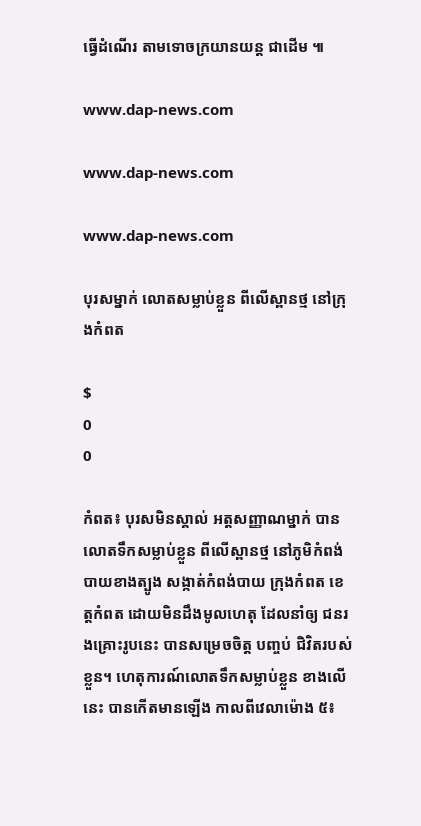ធ្វើដំណើរ តាមទោចក្រយានយន្ត ជាដើម ៕

www.dap-news.com

www.dap-news.com

www.dap-news.com

បុរសម្នាក់ លោតសម្លាប់ខ្លួន ពីលើស្ពានថ្ម នៅក្រុងកំពត

$
0
0

កំពត៖ បុរសមិនស្គាល់ អត្តសញ្ញាណម្នាក់ បានលោតទឹកសម្លាប់ខ្លួន ពីលើស្ពានថ្ម នៅភូមិកំពង់បាយខាងត្បូង សង្កាត់កំពង់បាយ ក្រុងកំពត ខេត្តកំពត ដោយមិនដឹងមូលហេតុ ដែលនាំឲ្យ ជនរងគ្រោះរូបនេះ បានសម្រេចចិត្ត បញ្ចប់ ជិវិតរបស់ខ្លួន។ ហេតុការណ៍លោតទឹកសម្លាប់ខ្លួន ខាងលើនេះ បានកើតមានឡើង កាលពីវេលាម៉ោង ៥៖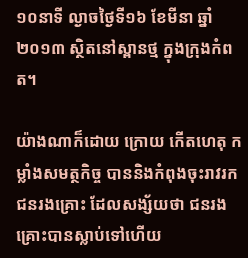១០នាទី ល្ងាចថ្ងៃទី១៦ ខែមីនា ឆ្នាំ២០១៣ ស្ថិតនៅស្ពានថ្ម ក្នុងក្រុងកំពត។

យ៉ាងណាក៏ដោយ ក្រោយ កើតហេតុ កម្លាំងសមត្ថកិច្ច បាននិងកំពុងចុះរាវរក ជនរងគ្រោះ ដែលសង្ស័យថា ជនរងគ្រោះបានស្លាប់ទៅហើយ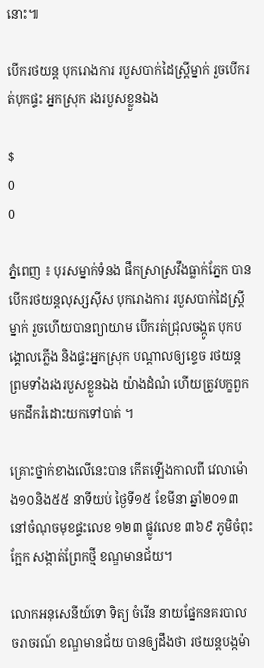នោះ៕

បើករថយន្ត បុករោងការ របួសបាក់ដៃស្ត្រីម្នាក់ រួចបើករត់បុកផ្ទះ អ្នកស្រុក រងរបួសខ្លួនឯង

$
0
0

ភ្នំពេញ ៖ បុរសម្នាក់ទំនង ផឹកស្រាស្រវឹងធ្លាក់ភ្នែក បានបើករថយន្តលុស្សស៊ីស បុករោងការ របួសបាក់ដៃស្ត្រីម្នាក់ រួចហើយបានព្យាយាម បើករត់ជ្រុលចង្កូត បុកបង្គោលភ្លើង និងផ្ទះអ្នកស្រុក បណ្ដាលឲ្យខ្ទេច រថយន្ត ព្រមទាំងរងរបួសខ្លួនឯង យ៉ាងដំណំ ហើយត្រូវបក្ខពួក មកដឹករំដោះយកទៅបាត់ ។

គ្រោះថ្នាក់ខាងលើនេះបាន កើតឡើងកាលពី វេលាម៉ោង១០និង៥៥ នាទីយប់ ថ្ងៃទី១៥ ខែមីនា ឆ្នាំ២០១៣ នៅចំណុចមុខផ្ទះលេខ ១២៣ ផ្លូវលេខ ៣៦៩ ភូមិចំពុះក្អែក សង្កាត់ព្រែកថ្មី ខណ្ឌមានជ័យ។

លោកអនុសេនីយ៍ទោ ទិត្យ ចំរើន នាយផ្នែកនគរបាល ចរាចរណ៍ ខណ្ឌមានជ័យ បានឲ្យដឹងថា រថយន្តបង្កម៉ា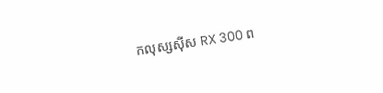កលុស្សស៊ីស RX 300 ព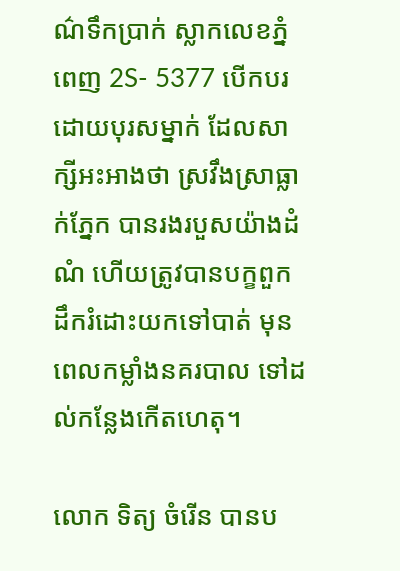ណ៌ទឹកប្រាក់ ស្លាកលេខភ្នំពេញ 2S- 5377 បើកបរដោយបុរសម្នាក់ ដែលសាក្សីអះអាងថា ស្រវឹងស្រាធ្លាក់ភ្នែក បានរងរបួសយ៉ាងដំណំ ហើយត្រូវបានបក្ខពួក ដឹករំដោះយកទៅបាត់ មុនពេលកម្លាំងនគរបាល ទៅដល់កន្លែងកើតហេតុ។

លោក ទិត្យ ចំរើន បានប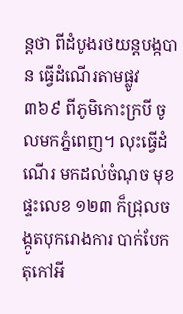ន្តថា ពីដំបូងរថយន្តបង្កបាន ធ្វើដំណើរតាមផ្លូវ ៣៦៩ ពីភូមិកោះក្របី ចូលមកភ្នំពេញ។ លុះធ្វើដំណើរ មកដល់ចំណុច មុខផ្ទះលេខ ១២៣ ក៏ជ្រុលចង្កូតបុករោងការ បាក់បែកតុកៅអី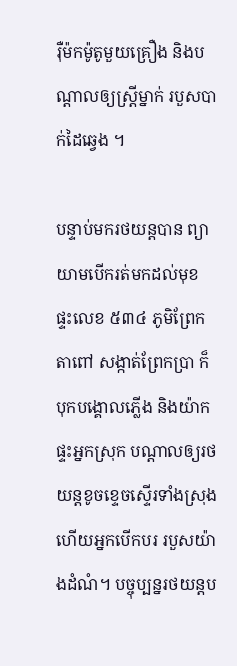រ៉ឺម៉កម៉ូតូមួយគ្រឿង និងបណ្តាលឲ្យស្ត្រីម្នាក់ របួសបាក់ដៃឆ្វេង ។

បន្ទាប់មករថយន្តបាន ព្យាយាមបើករត់មកដល់មុខ ផ្ទះលេខ ៥៣៤ ភូមិព្រែកតាពៅ សង្កាត់ព្រែកប្រា ក៏បុកបង្គោលភ្លើង និងយ៉ាកផ្ទះអ្នកស្រុក បណ្តាលឲ្យរថយន្តខូចខ្ទេចស្ទើរទាំងស្រុង ហើយអ្នកបើកបរ របួសយ៉ាងដំណំ។ បច្ចុប្បន្នរថយន្តប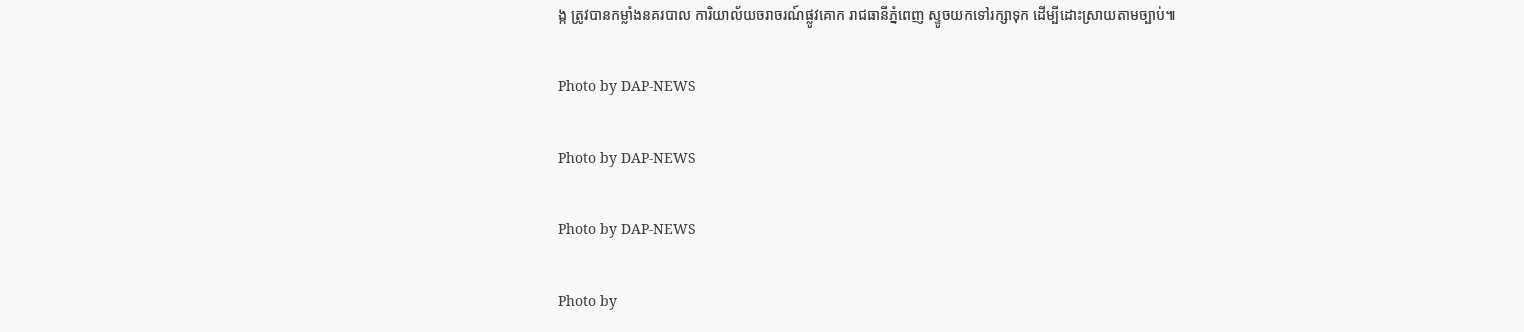ង្ក ត្រូវបានកម្លាំងនគរបាល ការិយាល័យចរាចរណ៍ផ្លូវគោក រាជធានីភ្នំពេញ ស្ទូចយកទៅរក្សាទុក ដើម្បីដោះស្រាយតាមច្បាប់៕

Photo by DAP-NEWS

Photo by DAP-NEWS

Photo by DAP-NEWS

Photo by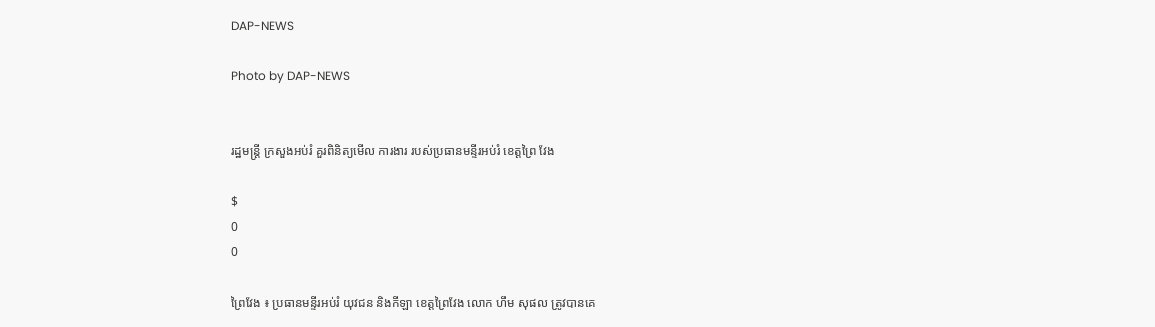DAP-NEWS

Photo by DAP-NEWS


រដ្ឋមន្ដ្រី ក្រសួងអប់រំ គួរពិនិត្យមើល ការងារ របស់ប្រធានមន្ទីរអប់រំ ខេត្ដព្រៃ វែង

$
0
0

ព្រៃវែង ៖ ប្រធានមន្ទីរអប់រំ យុវជន និងកីឡា ខេត្ដព្រៃវែង លោក ហឹម សុផល ត្រូវបានគេ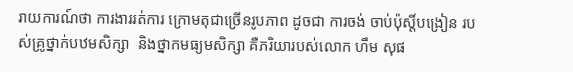រាយការណ៍ថា ការងាររត់ការ ក្រោមតុជាច្រើនរូបភាព ដូចជា ការចង់ ចាប់ប៉ុស្ដិ៍បង្រៀន របស់គ្រូថ្នាក់បឋមសិក្សា  និងថ្នាកមធ្យមសិក្សា គឺភរិយារបស់លោក ហឹម សុផ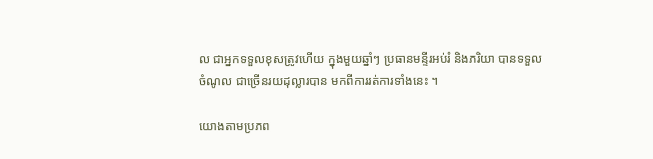ល ជាអ្នកទទួលខុសត្រូវហើយ ក្នុងមួយឆ្នាំៗ ប្រធានមន្ទីរអប់រំ និងភរិយា បានទទួលចំណូល ជាច្រើនរយដុល្លារបាន មកពីការរត់ការទាំងនេះ ។

យោងតាមប្រភព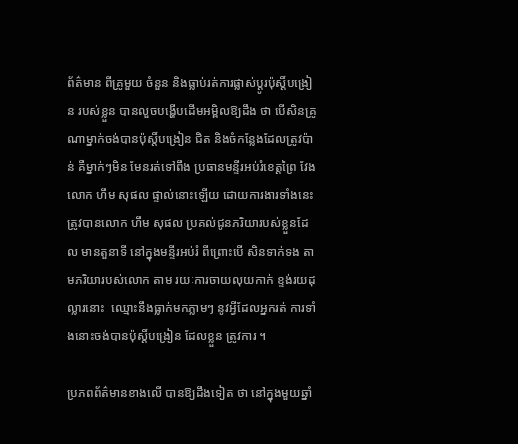ព័ត៌មាន ពីគ្រូមួយ ចំនួន និងធ្លាប់រត់ការផ្លាស់ប្ដូរប៉ុស្ដិ៍បង្រៀន របស់ខ្លួន បានលួចបង្ហើបដើមអម្ពិលឱ្យដឹង ថា បើសិនគ្រូណាម្នាក់ចង់បានប៉ុស្ដិ៍បង្រៀន ជិត និងចំកន្លែងដែលត្រូវប៉ាន់ គឺម្នាក់ៗមិន មែនរត់ទៅពឹង ប្រធានមន្ទីរអប់រំខេត្ដព្រៃ វែង លោក ហឹម សុផល ផ្ទាល់នោះឡើយ ដោយការងារទាំងនេះ ត្រូវបានលោក ហឹម សុផល ប្រគល់ជូនភរិយារបស់ខ្លួនដែល មានតួនាទី នៅក្នុងមន្ទីរអប់រំ ពីព្រោះបើ សិនទាក់ទង តាមភរិយារបស់លោក តាម រយៈការចាយលុយកាក់ ខ្ទង់រយដុល្លារនោះ  ឈ្មោះនឹងធ្លាក់មកភ្លាមៗ នូវអ្វីដែលអ្នករត់ ការទាំងនោះចង់បានប៉ុស្ដិ៍បង្រៀន ដែលខ្លួន ត្រូវការ ។

ប្រភពព័ត៌មានខាងលើ បានឱ្យដឹងទៀត ថា នៅក្នុងមួយឆ្នាំ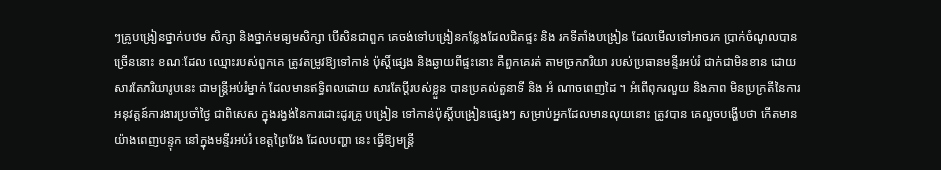ៗគ្រូបង្រៀនថ្នាក់បឋម សិក្សា និងថ្នាក់មធ្យមសិក្សា បើសិនជាពួក គេចង់ទៅបង្រៀនកន្លែងដែលជិតផ្ទះ និង រកទីតាំងបង្រៀន ដែលមើលទៅអាចរក ប្រាក់ចំណូលបានច្រើននោះ ខណៈដែល ឈ្មោះរបស់ពួកគេ ត្រូវតម្រូវឱ្យទៅកាន់ ប៉ុស្ដិ៍ផ្សេង និងឆ្ងាយពីផ្ទះនោះ គឺពួកគេរត់ តាមច្រកភរិយា របស់ប្រធានមន្ទីរអប់រំ ជាក់ជាមិនខាន ដោយសារតែភរិយារូបនេះ ជាមន្ដ្រីអប់រំម្នាក់ ដែលមានឥទ្ធិពលដោយ សារតែប្ដីរបស់ខ្លួន បានប្រគល់តួនាទី និង អំ ណាចពេញដៃ ។ អំពើពុករលួយ និងភាព មិនប្រក្រតីនៃការអនុវត្ដន៍ការងារប្រចាំថ្ងៃ ជាពិសេស ក្នុងរង្វង់នៃការដោះដូរគ្រូ បង្រៀន ទៅកាន់ប៉ុស្ដិ៍បង្រៀនផ្សេងៗ សម្រាប់អ្នកដែលមានលុយនោះ ត្រូវបាន គេលួចបង្ហើបថា កើតមានយ៉ាងពេញបន្ទុក នៅក្នុងមន្ទីរអប់រំ ខេត្ដព្រៃវែង ដែលបញ្ហា នេះ ធ្វើឱ្យមន្ដ្រី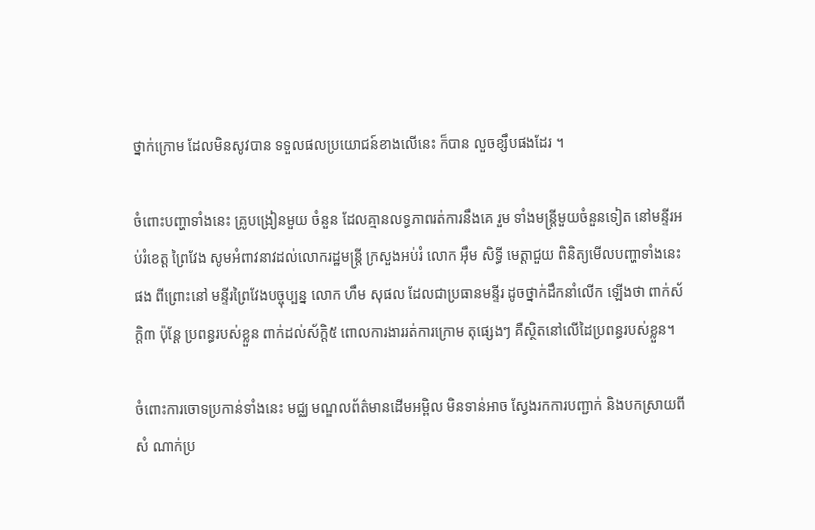ថ្នាក់ក្រោម ដែលមិនសូវបាន ទទួលផលប្រយោជន៍ខាងលើនេះ ក៏បាន លួចខ្សឹបផងដែរ ។

ចំពោះបញ្ហាទាំងនេះ គ្រូបង្រៀនមួយ ចំនួន ដែលគ្មានលទ្ធភាពរត់ការនឹងគេ រួម ទាំងមន្ដ្រីមួយចំនួនទៀត នៅមន្ទីរអប់រំខេត្ដ ព្រៃវែង សូមអំពាវនាវដល់លោករដ្ឋមន្ដ្រី ក្រសួងអប់រំ លោក អ៊ឹម សិទ្ធី មេត្ដាជួយ ពិនិត្យមើលបញ្ហាទាំងនេះផង ពីព្រោះនៅ មន្ទីរព្រៃវែងបច្ចុប្បន្ន លោក ហឹម សុផល ដែលជាប្រធានមន្ទីរ ដូចថ្នាក់ដឹកនាំលើក ឡើងថា ពាក់ស័ក្ដិ៣ ប៉ុន្ដែ ប្រពន្ធរបស់ខ្លួន ពាក់ដល់ស័ក្ដិ៥ ពោលការងាររត់ការក្រោម តុផ្សេងៗ គឺស្ថិតនៅលើដៃប្រពន្ធរបស់ខ្លួន។

ចំពោះការចោទប្រកាន់ទាំងនេះ មជ្ឈ មណ្ឌលព័ត៌មានដើមអម្ពិល មិនទាន់អាច ស្វែងរកការបញ្ជាក់ និងបកស្រាយពីសំ ណាក់ប្រ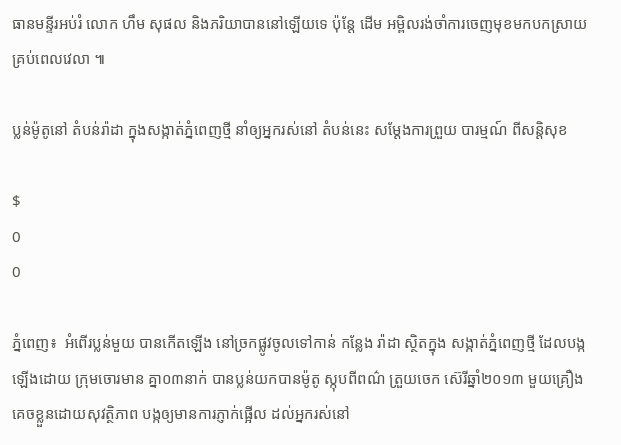ធានមន្ទីរអប់រំ លោក ហឹម សុផល និងភរិយាបាននៅឡើយទេ ប៉ុន្ដែ ដើម អម្ពិលរង់ចាំការចេញមុខមកបកស្រាយ គ្រប់ពេលវេលា ៕

ប្លន់ម៉ូតូនៅ តំបន់រ៉ាដា ក្នុងសង្កាត់ភ្នំពេញថ្មី នាំឲ្យអ្នករស់នៅ តំបន់នេះ សម្ដែងការព្រួយ បារម្មណ៍ ពីសន្ដិសុខ

$
0
0

ភ្នំពេញ៖  អំពើរប្លន់មួយ បានកើតឡើង នៅច្រកផ្លូវចូលទៅកាន់ កន្លែង រ៉ាដា ស្ថិតក្នុង សង្កាត់ភ្នំពេញថ្មី ដែលបង្កឡើងដោយ ក្រុមចោរមាន គ្នា០៣នាក់ បានប្លន់យកបានម៉ូតូ ស្កុបពីពណ៌ ត្រួយចេក ស៊េរីឆ្នាំ២០១៣ មួយគ្រឿង គេចខ្លួនដោយសុវត្ថិភាព បង្កឲ្យមានការភ្ញាក់ផ្អើល ដល់អ្នករស់នៅ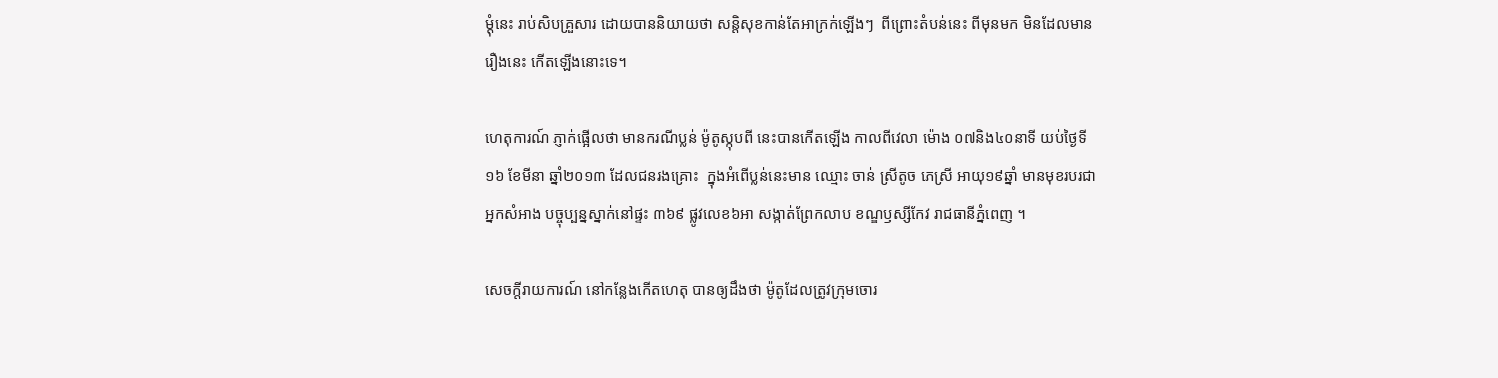ម្ដុំនេះ រាប់សិបគ្រួសារ ដោយបាននិយាយថា សន្ដិសុខកាន់តែអាក្រក់ឡើងៗ  ពីព្រោះតំបន់នេះ ពីមុនមក មិនដែលមានរឿងនេះ កើតឡើងនោះទេ។

ហេតុការណ៍ ភ្ញាក់ផ្អើលថា មានករណីប្លន់ ម៉ូតូស្កុបពី នេះបានកើតឡើង កាលពីវេលា ម៉ោង ០៧និង៤០នាទី យប់ថ្ងៃទី១៦ ខែមីនា ឆ្នាំ២០១៣ ដែលជនរងគ្រោះ  ក្នុងអំពើប្លន់នេះមាន ឈ្មោះ ចាន់ ស្រីតូច ភេស្រី អាយុ១៩ឆ្នាំ មានមុខរបរជា អ្នកសំអាង បច្ចុប្បន្នស្នាក់នៅផ្ទះ ៣៦៩ ផ្លូវលេខ៦អា សង្កាត់ព្រែកលាប ខណ្ឌឫស្សីកែវ រាជធានីភ្នំពេញ ។

សេចក្តីរាយការណ៍ នៅកន្លែងកើតហេតុ បានឲ្យដឹងថា ម៉ូតូដែលត្រូវក្រុមចោរ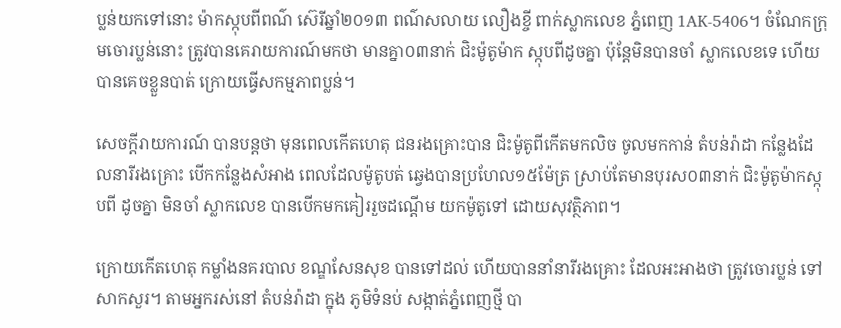ប្លន់យកទៅនោះ ម៉ាកស្កុបពីពណ៌ ស៊េរីឆ្នាំ២០១៣ ពណ៌សលាយ លឿងខ្ចី ពាក់ស្លាកលេខ ភ្នំពេញ 1AK-5406។ ចំណែកក្រុមចោរប្លន់នោះ ត្រូវបានគេរាយការណ៍មកថា មានគ្នា០៣នាក់ ជិះម៉ូតូម៉ាក ស្កុបពីដូចគ្នា ប៉ុន្ដែមិនបានចាំ ស្លាកលេខទេ ហើយបានគេចខ្លួនបាត់ ក្រោយធ្វើសកម្មភាពប្លន់។

សេចក្តីរាយការណ៍ បានបន្តថា មុនពេលកើតហេតុ ជនរងគ្រោះបាន ជិះម៉ូតូពីកើតមកលិច ចូលមកកាន់ តំបន់រ៉ាដា កន្លែងដែលនារីរងគ្រោះ បើកកន្លែងសំអាង ពេលដែលម៉ូតូបត់ ឆ្វេងបានប្រហែល១៥ម៉ែត្រ ស្រាប់តែមានបុរស០៣នាក់ ជិះម៉ូតូម៉ាកស្កុបពី ដូចគ្នា មិនចាំ ស្លាកលេខ បានបើកមកគៀររួចដណ្ដើម យកម៉ូតូទៅ ដោយសុវត្ថិភាព។

ក្រោយកើតហេតុ កម្លាំងនគរបាល ខណ្ឌសែនសុខ បានទៅដល់ ហើយបាននាំនារីរងគ្រោះ ដែលអះអាងថា ត្រូវចោរប្លន់ ទៅសាកសួរ។ តាមអ្នករស់នៅ តំបន់រ៉ាដា ក្នុង ភូមិទំនប់ សង្កាត់ភ្នំពេញថ្មី បា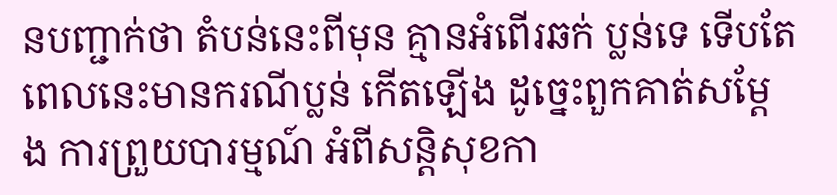នបញ្ជាក់ថា តំបន់នេះពីមុន គ្មានអំពើរឆក់ ប្លន់ទេ ទើបតែពេលនេះមានករណីប្លន់ កើតឡើង ដូច្នេះពួកគាត់សម្ដែ ង ការព្រួយបារម្មណ៍ អំពីសន្ដិសុខកា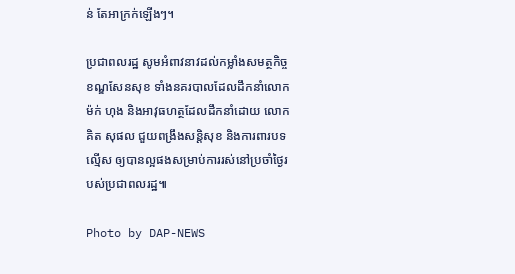ន់ តែអាក្រក់ឡើងៗ។

ប្រជាពលរដ្ឋ សូមអំពាវនាវដល់កម្លាំងសមត្ថកិច្ចខណ្ឌសែនសុខ ទាំងនគរបាលដែលដឹកនាំលោក ម៉ក់ ហុង និងអាវុធហត្ថដែលដឹកនាំដោយ លោក គិត សុផល ជួយពង្រឹងសន្តិសុខ និងការពារបទល្មើស ឲ្យបានល្អផងសម្រាប់ការរស់នៅប្រចាំថ្ងៃរបស់ប្រជាពលរដ្ឋ៕

Photo by DAP-NEWS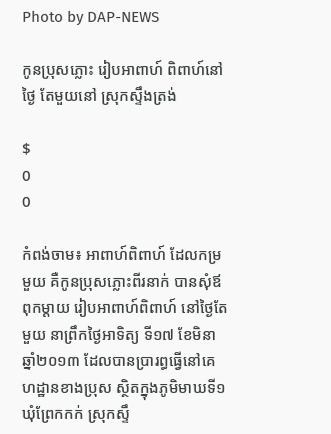Photo by DAP-NEWS

កូនប្រុសភ្លោះ រៀបអាពាហ៍ ពិពាហ៍នៅថ្ងៃ តែមួយនៅ ស្រុកស្ទឹងត្រង់

$
0
0

កំពង់ចាម៖ អាពាហ៍ពិពាហ៍ ដែលកម្រមួយ គឺកូនប្រុសភ្លោះពីរនាក់ បានសុំឪពុកម្តាយ រៀបអាពាហ៍ពិពាហ៍ នៅថ្ងៃតែមួយ នាព្រឹកថ្ងៃអាទិត្យ ទី១៧ ខែមិនា ឆ្នាំ២០១៣ ដែលបានប្រារព្ធធ្វើនៅគេហដ្ឋានខាងប្រុស ស្ថិតក្នុងភូមិមាឃទី១ ឃុំព្រែកកក់ ស្រុកស្ទឹ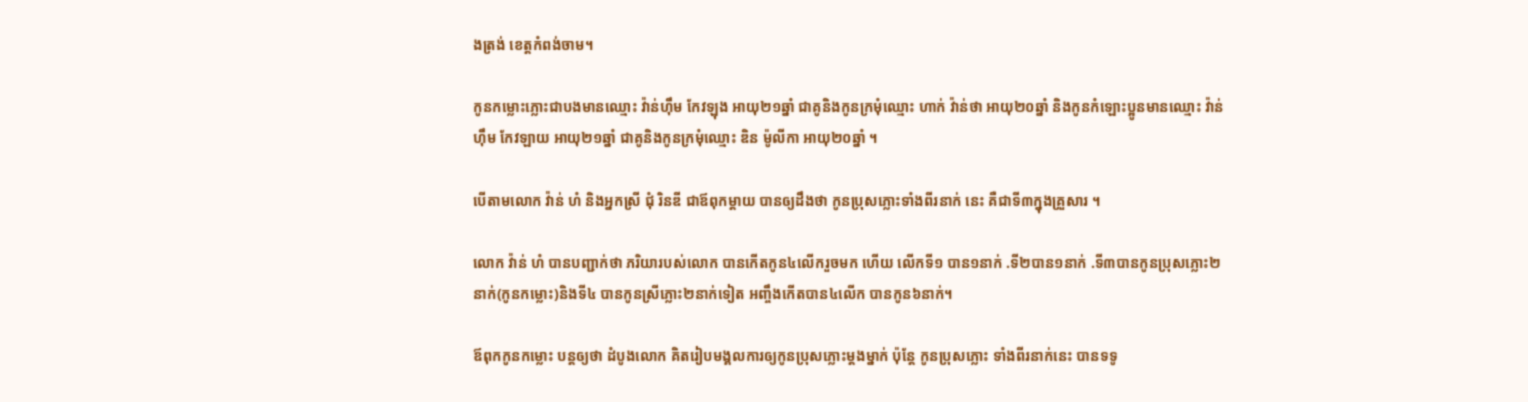ងត្រង់ ខេត្តកំពង់ចាម។

កូនកម្លោះភ្លោះជាបងមានឈ្មោះ វ៉ាន់ហ៊ឹម កែវឡុង អាយុ២១ឆ្នាំ ជាគូនិងកូនក្រមុំឈ្មោះ ហាក់ វ៉ាន់ថា អាយុ២០ឆ្នាំ និងកូនកំឡោះប្អូនមានឈ្មោះ វ៉ាន់ហ៊ឹម កែវឡាយ អាយុ២១ឆ្នាំ ជាគូនិងកូនក្រមុំឈ្មោះ ឌិន ម៉ូលីកា អាយុ២០ឆ្នាំ ។

បើតាមលោក វ៉ាន់ ហំ និងអ្នកស្រី ជុំ រិនឌី ជាឪពុកម្តាយ បានឲ្យដឹងថា កូនប្រុសភ្លោះទាំងពីរនាក់ នេះ គឺជាទី៣ក្នុងគ្រួសារ ។

លោក វ៉ាន់ ហំ បានបញ្ជាក់ថា ភរិយារបស់លោក បានកើតកូន៤លើករួចមក ហើយ លើកទី១ បាន១នាក់ .ទី២បាន១នាក់ .ទី៣បានកូនប្រុសភ្លោះ២នាក់(កូនកម្លោះ)និងទី៤ បានកូនស្រីភ្លោះ២នាក់ទៀត អញ្ចឹងកើតបាន៤លើក បានកូន៦នាក់។

ឪពុកកូនកម្លោះ បន្តឲ្យថា ដំបូងលោក គិតរៀបមង្គលការឲ្យកូនប្រុសភ្លោះម្តងម្នាក់ ប៉ុន្តែ កូនប្រុសភ្លោះ ទាំងពីរនាក់នេះ បានទទូ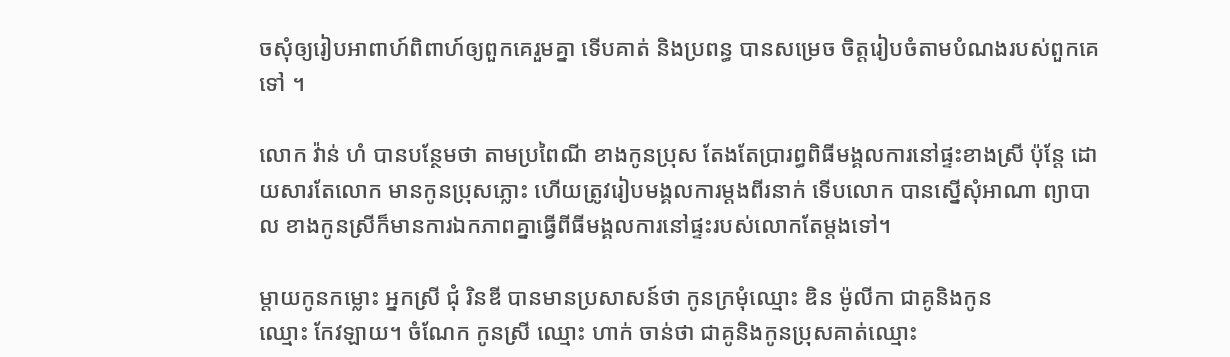ចសុំឲ្យរៀបអាពាហ៍ពិពាហ៍ឲ្យពួកគេរួមគ្នា ទើបគាត់ និងប្រពន្ធ បានសម្រេច ចិត្តរៀបចំតាមបំណងរបស់ពួកគេទៅ ។

លោក វ៉ាន់ ហំ បានបន្ថែមថា តាមប្រពៃណី ខាងកូនប្រុស តែងតែប្រារព្ធពិធីមង្គលការនៅផ្ទះខាងស្រី ប៉ុន្តែ ដោយសារតែលោក មានកូនប្រុសភ្លោះ ហើយត្រូវរៀបមង្គលការម្តងពីរនាក់ ទើបលោក បានស្នើសុំអាណា ព្យាបាល ខាងកូនស្រីក៏មានការឯកភាពគ្នាធ្វើពីធីមង្គលការនៅផ្ទះរបស់លោកតែម្តងទៅ។

ម្តាយកូនកម្លោះ អ្នកស្រី ជុំ រិនឌី បានមានប្រសាសន៍ថា កូនក្រមុំឈ្មោះ ឌិន ម៉ូលីកា ជាគូនិងកូន
ឈ្មោះ កែវឡាយ។ ចំណែក កូនស្រី ឈ្មោះ ហាក់ ចាន់ថា ជាគូនិងកូនប្រុសគាត់ឈ្មោះ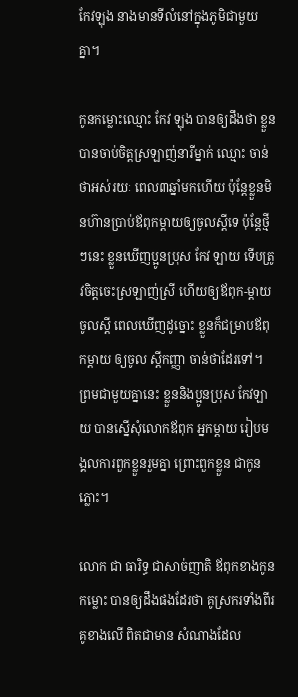កែវឡុង នាងមានទីលំនៅក្នុងភូមិជាមួយគ្នា។

កូនកម្លោះឈ្មោះ កែវ ឡុង បានឲ្យដឹងថា ខ្លួនបានចាប់ចិត្តស្រឡាញ់នារីម្នាក់ ឈ្មោះ ចាន់ថាអស់រយៈ ពេល៣ឆ្នាំមកហើយ ប៉ុន្តែខ្លួនមិនហ៊ានប្រាប់ឪពុកម្តាយឲ្យចូលស្តីទេ ប៉ុន្តែថ្មីៗនេះ ខ្លួនឃើញប្អូនប្រុស កែវ ឡាយ ទើបត្រូវចិត្តចេះស្រឡាញ់ស្រី ហើយឲ្យឪពុក-ម្តាយចូលស្តី ពេលឃើញដូច្នោះ ខ្លួនក៏ជម្រាបឪពុកម្តាយ ឲ្យចូល ស្តីកញ្ញា ចាន់ថាដែរទៅ។ ព្រមជាមួយគ្នានេះ ខ្លួននិងប្អូនប្រុស កែវឡាយ បានស្នើសុំលោកឪពុក អ្នកម្តាយ រៀបមង្គលការពួកខ្លួនរួមគ្នា ព្រោះពួកខ្លួន ជាកូនភ្លោះ។

លោក ជា ធារិទ្ធ ជាសាច់ញាតិ ឪពុកខាងកូនកម្លោះ បានឲ្យដឹងផងដែរថា គូស្រករទាំងពីរគូខាងលើ ពិតជាមាន សំណាងដែល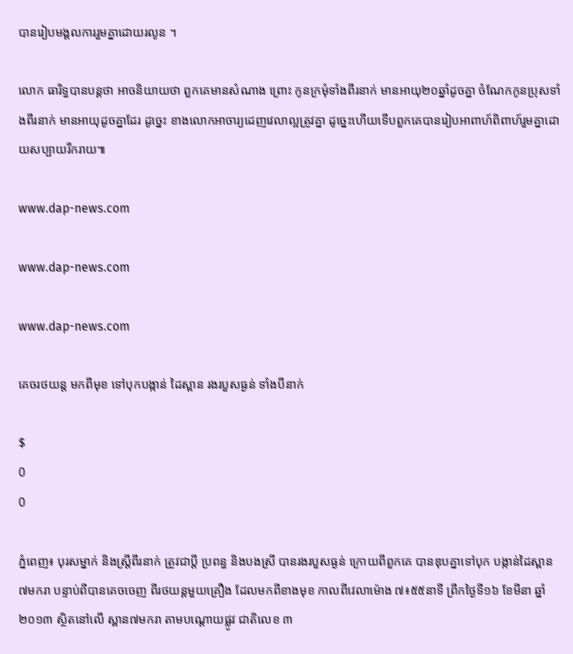បានរៀបមង្គលការរួមគ្នាដោយរលូន ។

លោក ធារិទ្ធបានបន្តថា អាចនិយាយថា ពួកគេមានសំណាង ព្រោះ កូនក្រមុំទាំងពីរនាក់ មានអាយុ២០ឆ្នាំដូចគ្នា ចំណែកកូនប្រុសទាំងពីរនាក់ មានអាយុដូចគ្នាដែរ ដូច្នេះ ខាងលោកអាចារ្យដេញវេលាល្អត្រូវគ្នា ដូច្នេះហើយទើបពួកគេបានរៀបអាពាហ៍ពិពាហ៍រួមគ្នាដោយសប្បាយរីករាយ៕

www.dap-news.com

www.dap-news.com

www.dap-news.com

គេចរថយន្ត មកពីមុខ ទៅបុកបង្កាន់ ដៃស្ពាន រងរបួសធ្ងន់ ទាំងបីនាក់

$
0
0

ភ្នំពេញ៖ បុរសម្នាក់ និងស្រ្តីពីរនាក់ ត្រូវជាប្តី ប្រពន្ធ និងបងស្រី បានរងរបួសធ្ងន់ ក្រោយពីពួកគេ បានឌុបគ្នាទៅបុក បង្កាន់ដៃស្ពាន ៧មករា បន្ទាប់ពីបានគេចចេញ ពីរថយន្តមួយគ្រឿង ដែលមកពីខាងមុខ កាលពីវេលាម៉ោង ៧៖៥៥នាទី ព្រឹកថ្ងៃទី១៦ ខែមីនា ឆ្នាំ២០១៣ ស្ថិតនៅលើ ស្ពាន៧មករា តាមបណ្តោយផ្លូវ ជាតិលេខ ៣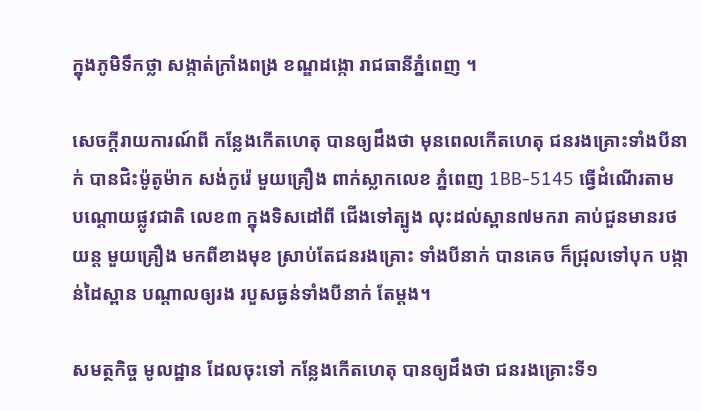ក្នុងភូមិទឹកថ្លា សង្កាត់ក្រាំងពង្រ ខណ្ឌដង្កោ រាជធានីភ្នំពេញ ។

សេចក្តីរាយការណ៍ពី កន្លែងកើតហេតុ បានឲ្យដឹងថា មុនពេលកើតហេតុ ជនរងគ្រោះទាំងបីនាក់ បានជិះម៉ូតូម៉ាក សង់កូរ៉េ មួយគ្រឿង ពាក់ស្លាកលេខ ភ្នំពេញ 1BB-5145 ធ្វើដំណើរតាម បណ្តោយផ្លូវជាតិ លេខ៣ ក្នុងទិសដៅពី ជើងទៅត្បូង លុះដល់ស្ពាន៧មករា គាប់ជួនមានរថយន្ត មួយគ្រឿង មកពីខាងមុខ ស្រាប់តែជនរងគ្រោះ ទាំងបីនាក់ បានគេច ក៏ជ្រុលទៅបុក បង្កាន់ដៃស្ពាន បណ្តាលឲ្យរង របួសធ្ងន់ទាំងបីនាក់ តែម្តង។

សមត្ថកិច្ច មូលដ្ឋាន ដែលចុះទៅ កន្លែងកើតហេតុ បានឲ្យដឹងថា ជនរងគ្រោះទី១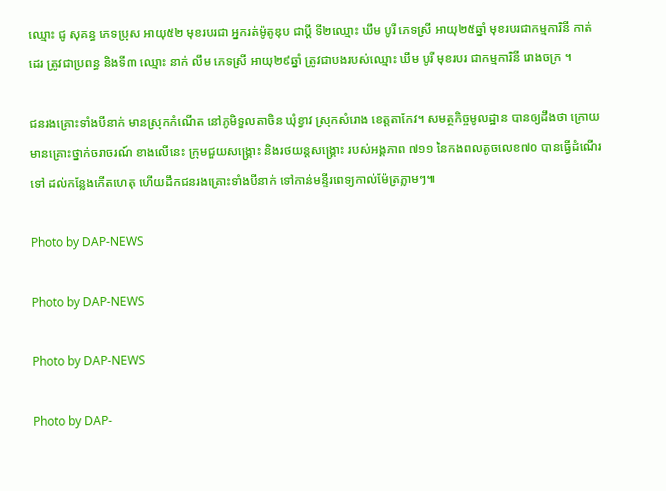ឈ្មោះ ជូ សុគន្ធ ភេទប្រុស អាយុ៥២ មុខរបរជា អ្នករត់ម៉ូតូឌុប ជាប្តី ទី២ឈ្មោះ ឃឹម បូរី ភេទស្រី អាយុ២៥ឆ្នាំ មុខរបរជាកម្មការិនី កាត់ដេរ ត្រូវជាប្រពន្ធ និងទី៣ ឈ្មោះ នាក់ លឹម ភេទស្រី អាយុ២៩ឆ្នាំ ត្រូវជាបងរបស់ឈ្មោះ ឃឹម បូរី មុខរបរ ជាកម្មការិនី រោងចក្រ ។

ជនរងគ្រោះទាំងបីនាក់ មានស្រុកកំណើត នៅភូមិទួលតាចិន ឃុំខ្វាវ ស្រុកសំរោង ខេត្តតាកែវ។ សមត្ថកិច្ចមូលដ្ឋាន បានឲ្យដឹងថា ក្រោយមានគ្រោះថ្នាក់ចរាចរណ៍ ខាងលើនេះ ក្រុមជួយសង្គ្រោះ និងរថយន្តសង្គ្រោះ របស់អង្គភាព ៧១១ នៃកងពលតូចលេខ៧០ បានធ្វើដំណើរទៅ ដល់កន្លែងកើតហេតុ ហើយដឹកជនរងគ្រោះទាំងបីនាក់ ទៅកាន់មន្ទីរពេទ្យកាល់ម៉ែត្រភ្លាមៗ៕

Photo by DAP-NEWS

Photo by DAP-NEWS

Photo by DAP-NEWS

Photo by DAP-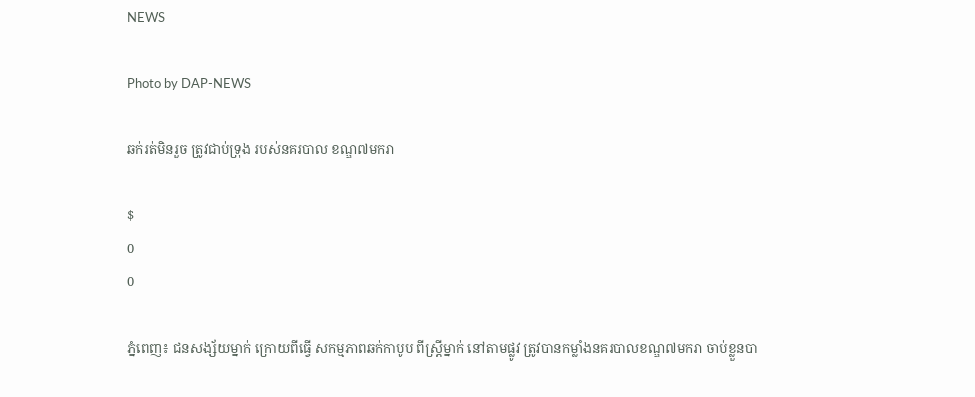NEWS

Photo by DAP-NEWS

ឆក់រត់មិនរួច ត្រូវជាប់ទ្រុង របស់នគរបាល ខណ្ឌ៧មករា

$
0
0

ភ្នំពេញ៖ ជនសង្ស័យម្នាក់ ក្រោយពីធ្វើ សកម្មភាពឆក់កាបូប ពីស្រ្តីម្នាក់ នៅតាមផ្លូវ ត្រូវបានកម្លាំងនគរបាលខណ្ឌ៧មករា ចាប់ខ្លួនបា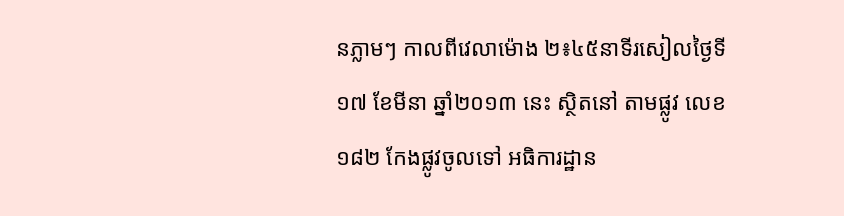នភ្លាមៗ កាលពីវេលាម៉ោង ២៖៤៥នាទីរសៀលថ្ងៃទី១៧ ខែមីនា ឆ្នាំ២០១៣ នេះ ស្ថិតនៅ តាមផ្លូវ លេខ១៨២ កែងផ្លូវចូលទៅ អធិការដ្ឋាន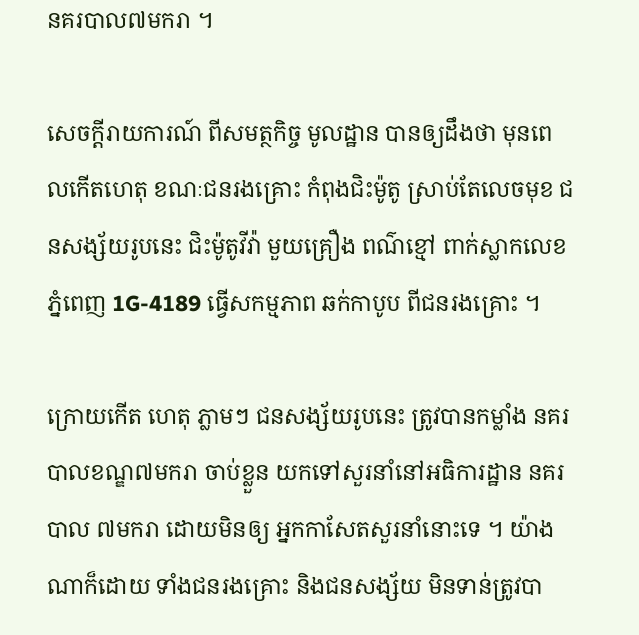នគរបាល៧មករា ។

សេចក្តីរាយការណ៍ ពីសមត្ថកិច្ច មូលដ្ឋាន បានឲ្យដឹងថា មុនពេលកើតហេតុ ខណៈជនរងគ្រោះ កំពុងជិះម៉ូតូ ស្រាប់តែលេចមុខ ជនសង្ស័យរូបនេះ ជិះម៉ូតូវីវ៉ា មួយគ្រឿង ពណ៌ខ្មៅ ពាក់ស្លាកលេខ ភ្នំពេញ 1G-4189 ធ្វើសកម្មភាព ឆក់កាបូប ពីជនរងគ្រោះ ។

ក្រោយកើត ហេតុ ភ្លាមៗ ជនសង្ស័យរូបនេះ ត្រូវបានកម្លាំង នគរបាលខណ្ឌ៧មករា ចាប់ខ្លួន យកទៅសួរនាំនៅអធិការដ្ឋាន នគរបាល ៧មករា ដោយមិនឲ្យ អ្នកកាសែតសួរនាំនោះទេ ។ យ៉ាងណាក៏ដោយ ទាំងជនរងគ្រោះ និងជនសង្ស័យ មិនទាន់ត្រូវបា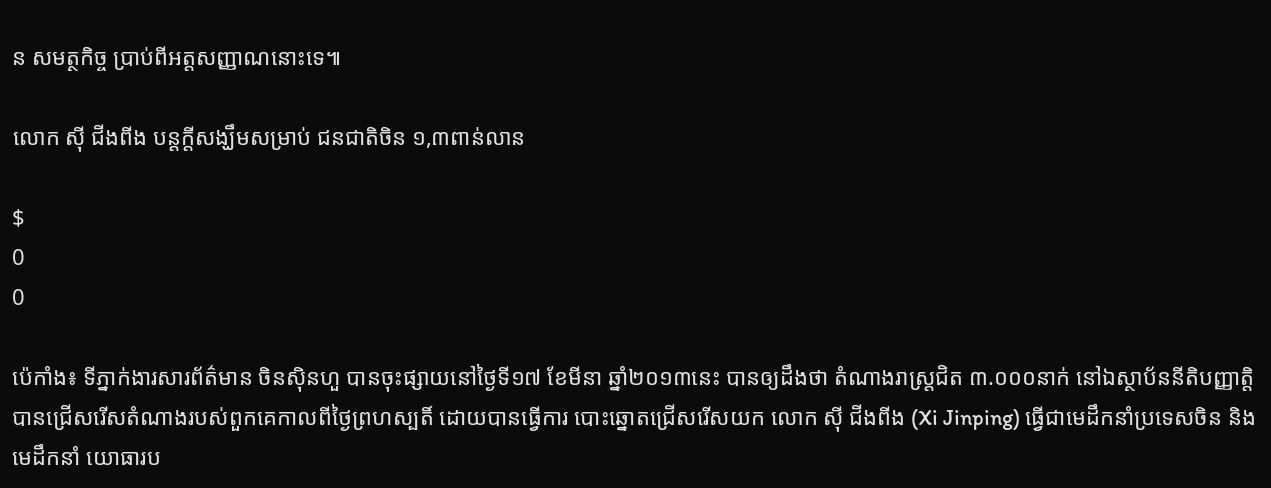ន សមត្ថកិច្ច ប្រាប់ពីអត្តសញ្ញាណនោះទេ៕

លោក ស៊ី ជីងពីង បន្តក្តីសង្ឃឹមសម្រាប់ ជនជាតិចិន ១,៣ពាន់លាន

$
0
0

ប៉េកាំង៖ ទីភ្នាក់ងារសារព័ត៌មាន ចិនស៊ិនហួ បានចុះផ្សាយនៅថ្ងៃទី១៧ ខែមីនា ឆ្នាំ២០១៣នេះ បានឲ្យដឹងថា តំណាងរាស្រ្តជិត ៣.០០០នាក់ នៅឯស្ថាប័ននីតិបញ្ញាត្តិ បានជ្រើសរើសតំណាងរបស់ពួកគេកាលពីថ្ងៃព្រហស្បតិ៍ ដោយបានធ្វើការ បោះឆ្នោតជ្រើសរើសយក លោក ស៊ី ជីងពីង (Xi Jinping) ធ្វើជាមេដឹកនាំប្រទេសចិន និងមេដឹកនាំ យោធារប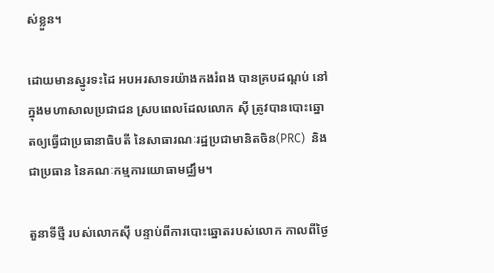ស់ខ្លួន។

ដោយមានស្នូរទះដៃ អបអរសាទរយ៉ាងកងរំពង បានគ្របដណ្តប់ នៅក្នុងមហាសាលប្រជាជន ស្របពេលដែលលោក ស៊ី ត្រូវបានបោះឆ្នោតឲ្យធ្វើជាប្រធានាធិបតី នៃសាធារណៈរដ្ឋប្រជាមានិតចិន(PRC)  និងជាប្រធាន នៃគណៈកម្មការយោធាមជ្ឈឹម។

តួនាទីថ្មី របស់លោកស៊ី បន្ទាប់ពីការបោះឆ្នោតរបស់លោក កាលពីថ្ងៃ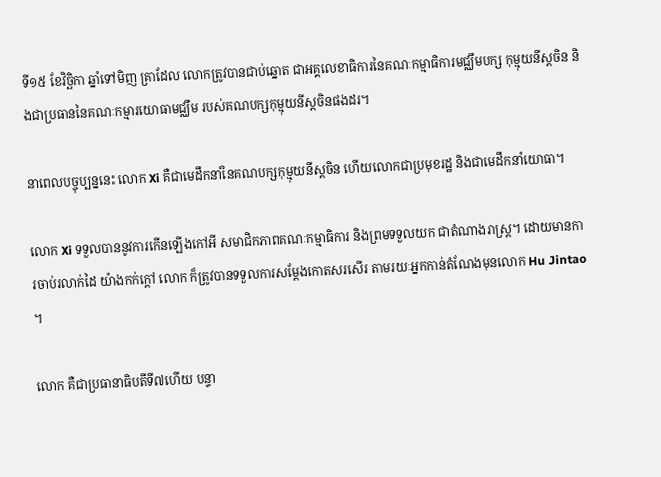ទី១៥ ខែវិចិ្ឆកា ឆ្នាំទៅមិញ គ្រាដែល លោកត្រូវបានជាប់ឆ្នោត ជាអគ្គលេខាធិការនៃគណៈកម្មាធិការមជ្ឈឹមបក្ស កុម្មុយនីស្តចិន និងជាប្រធាននៃគណៈកម្មារយោធាមជ្ឈឹម របស់គណបក្សកុម្មុយនីស្តចិនផងដរ។

នាពេលបច្ចុប្បន្ននេះ លោក Xi គឺជាមេដឹកនាំនៃគណបក្សកុម្មុយនីស្តចិន ហើយលោកជាប្រមុខរដ្ឋ និងជាមេដឹកនាំយោធា។

លោក Xi ទទួលបាននូវការកើនឡើងកៅអី សមាជិកភាពគណៈកម្មាធិការ និងព្រមទទួលយក ជាតំណាងរាស្ត្រ។ ដោយមានការចាប់រលាក់ដៃ យ៉ាងកក់ក្តៅ លោក ក៏ត្រូវបានទទួលការសម្ដែងកោតសរសើរ តាមរយៈអ្នកកាន់តំណែងមុនលោក Hu Jintao ។

លោក គឺជាប្រធានាធិបតីទី៧ហើយ បន្ទា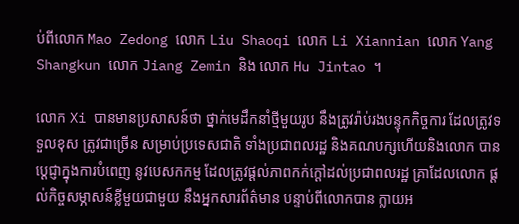ប់ពីលោក Mao Zedong លោក Liu Shaoqi លោក Li Xiannian លោក Yang Shangkun លោក Jiang Zemin និង លោក Hu Jintao ។

លោក Xi បានមានប្រសាសន៍ថា ថ្នាក់មេដឹកនាំថ្មីមួយរូប នឹងត្រូវរ៉ាប់រងបន្ទុកកិច្ចការ ដែលត្រូវទទួលខុស ត្រូវជាច្រើន សម្រាប់ប្រទេសជាតិ ទាំងប្រជាពលរដ្ឋ និងគណបក្សហើយនិងលោក បានប្តេជ្ញាក្នុងការបំពេញ នូវបេសកកម្ម ដែលត្រូវផ្តល់ភាពកក់ក្តៅដល់ប្រជាពលរដ្ឋ គ្រាដែលលោក ផ្តល់កិច្ចសម្ភាសន៍ខ្លីមួយជាមួយ នឹងអ្នកសារព័ត៌មាន បន្ទាប់ពីលោកបាន ក្លាយអ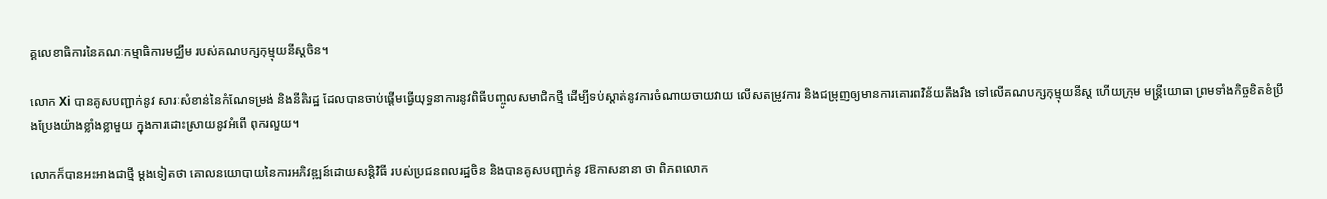គ្គលេខាធិការនៃគណៈកម្មាធិការមជ្ឈឹម របស់គណបក្សកុម្មុយនីស្តចិន។

លោក Xi បានគូសបញ្ជាក់នូវ សារៈសំខាន់នៃកំណែទម្រង់ និងនីតិរដ្ឋ ដែលបានចាប់ផ្តើមធ្វើយុទ្ធនាការនូវពិធីបញ្ចូលសមាជិកថ្មី ដើម្បីទប់ស្តាត់នូវការចំណាយចាយវាយ លើសតម្រូវការ និងជម្រុញឲ្យមានការគោរពវិន័យតឹងរឹង ទៅលើគណបក្សកុម្មុយនីស្ត ហើយក្រុម មន្ត្រីយោធា ព្រមទាំងកិច្ចខិតខំប្រឹងប្រែងយ៉ាងខ្លាំងខ្លាមួយ ក្នុងការដោះស្រាយនូវអំពើ ពុករលួយ។

លោកក៏បានអះអាងជាថ្មី ម្តងទៀតថា គោលនយោបាយនៃការអភិវឌ្ឍន៍ដោយសន្តិវិធី របស់ប្រជនពលរដ្ឋចិន និងបានគូសបញ្ជាក់នូ វឱកាសនានា ថា ពិភពលោក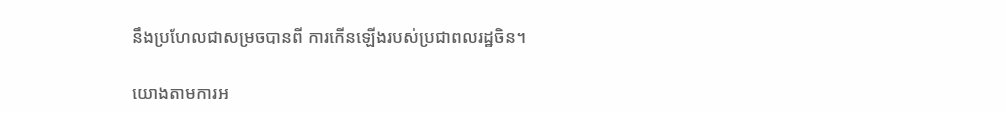នឹងប្រហែលជាសម្រចបានពី ការកើនឡើងរបស់ប្រជាពលរដ្ឋចិន។

យោងតាមការអ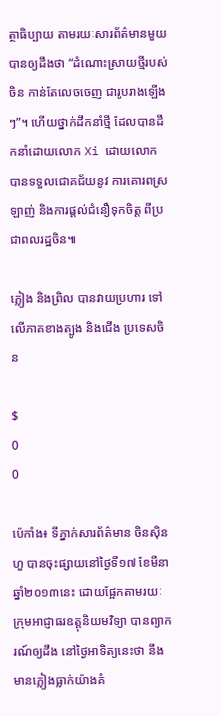ត្ថាធិប្បាយ តាមរយៈសារព័ត៌មានមួយ បានឲ្យដឹងថា “ដំណោះស្រាយថ្មីរបស់ចិន កាន់តែលេចចេញ ជារូបរាងឡើងៗ”។ ហើយថ្នាក់ដឹកនាំថ្មី ដែលបានដឹកនាំដោយលោក Xi ដោយលោក បានទទួលជោគជ័យនូវ ការគោរពស្រឡាញ់ និងការផ្តល់ជំនឿទុកចិត្ត ពីប្រជាពលរដ្ឋចិន៕

ភ្លៀង និងព្រិល បានវាយប្រហារ ទៅលើភាគខាងត្បូង និងជើង ប្រទេសចិន

$
0
0

ប៉េកាំង៖ ទីភ្នាក់សារព័ត៌មាន ចិនស៊ិនហួ បានចុះផ្សាយនៅថ្ងៃទី១៧ ខែមីនា ឆ្នាំ២០១៣នេះ ដោយផ្អែកតាមរយៈ ក្រុមអាជ្ញាធរឧត្ដុនិយមវិទ្យា បានព្យាករណ៍ឲ្យដឹង នៅថ្ងៃអាទិត្យនេះថា នឹងមានភ្លៀងធ្លាក់យ៉ាងគំ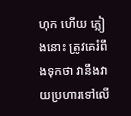ហុក ហើយ ភ្លៀងនោះ ត្រូវគេរំពឹងទុកថា វានឹងវាយប្រហារទៅលើ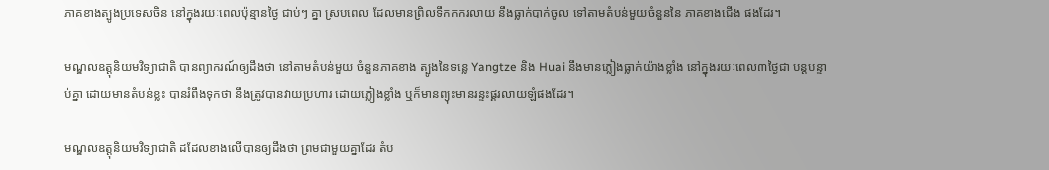ភាគខាងត្បូងប្រទេសចិន នៅក្នុងរយៈពេលប៉ុន្មានថ្ងៃ ជាប់ៗ គ្នា ស្របពេល ដែលមានព្រិលទឹកកករលាយ នឹងធ្លាក់បាក់ចូល ទៅតាមតំបន់មួយចំនួននៃ ភាគខាងជើង ផងដែរ។

មណ្ឌលឧត្ដុនិយមវិទ្យាជាតិ បានព្យាករណ៍ឲ្យដឹងថា នៅតាមតំបន់មួយ ចំនួនភាគខាង ត្បូងនៃទន្លេ Yangtze និង Huai នឹងមានភ្លៀងធ្លាក់យ៉ាងខ្លាំង នៅក្នុងរយៈពេល៣ថ្ងៃជា បន្តបន្ទាប់គ្នា ដោយមានតំបន់ខ្លះ បានរំពឹងទុកថា នឹងត្រូវបានវាយប្រហារ ដោយភ្លៀងខ្លាំង ឬក៏មានព្យុះមានរន្ទះផ្គរលាយឡំផងដែរ។

មណ្ឌលឧត្ដុនិយមវិទ្យាជាតិ ដដែលខាងលើបានឲ្យដឹងថា ព្រមជាមួយគ្នាដែរ តំប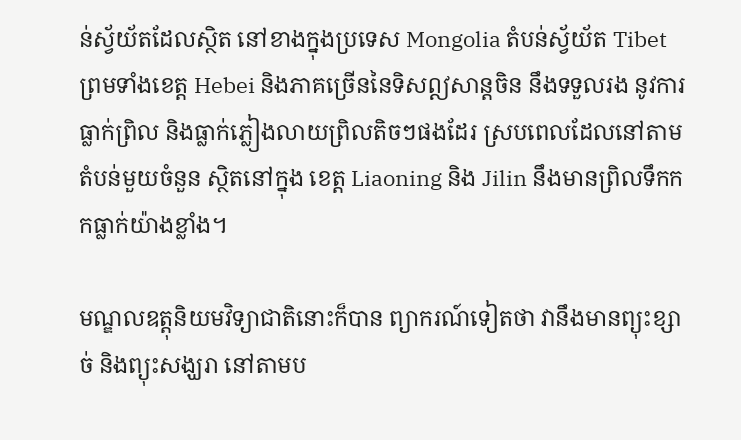ន់ស្វ័យ័តដែលស្ថិត នៅខាងក្នុងប្រទេស Mongolia តំបន់ស្វ័យ័ត Tibet ព្រមទាំងខេត្ត Hebei និងភាគច្រើននៃទិសឦសាន្តចិន នឹងទទួលរង នូវការធ្លាក់ព្រិល និងធ្លាក់ភ្លៀងលាយព្រិលតិចៗផងដែរ ស្របពេលដែលនៅតាមតំបន់មួយចំនួន ស្ថិតនៅក្នុង ខេត្ត Liaoning និង Jilin នឹងមានព្រិលទឹកកកធ្លាក់យ៉ាងខ្លាំង។

មណ្ឌលឧត្ដុនិយមវិទ្យាជាតិនោះក៏បាន ព្យាករណ៍ទៀតថា វានឹងមានព្យុះខ្សាច់ និងព្យុះសង្ឃរា នៅតាមប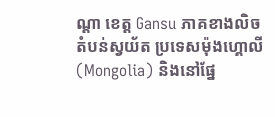ណ្តា ខេត្ត Gansu ភាគខាងលិចតំបន់ស្វយ័ត ប្រទេសម៉ុងហ្គោលី  (Mongolia) និងនៅផ្នែ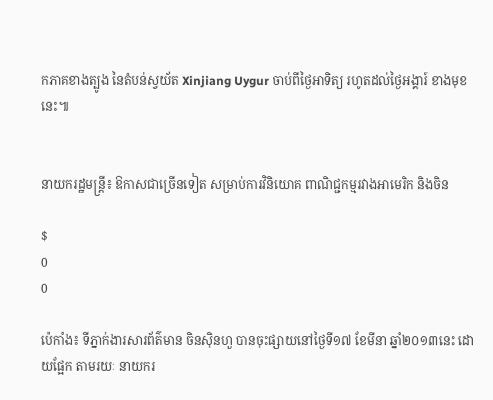កភាគខាងត្បូង នៃតំបន់ស្វយ័ត Xinjiang Uygur ចាប់ពីថ្ងៃអាទិត្យ រហូតដល់ថ្ងៃអង្គារ៍ ខាងមុខនេះ៕


នាយករដ្ឋមន្រ្តី៖ ឱកាសជាច្រើនទៀត សម្រាប់ការវិនិយោគ ពាណិជ្ជកម្មរវាងអាមេរិក និងចិន

$
0
0

ប៉េកាំង៖ ទីភ្នាក់ងារសារព័ត៌មាន ចិនស៊ិនហួ បានចុះផ្សាយនៅថ្ងៃទី១៧ ខែមីនា ឆ្នាំ២០១៣នេះ ដោយផ្អែក តាមរយៈ នាយករ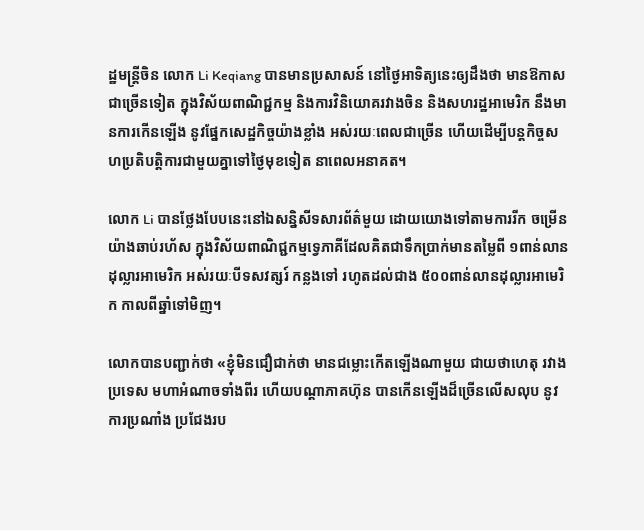ដ្ឋមន្រ្តីចិន លោក Li Keqiang បានមានប្រសាសន៍ នៅថ្ងៃអាទិត្យនេះឲ្យដឹងថា មានឱកាសជាច្រើនទៀត ក្នុងវិស័យពាណិជ្ជកម្ម និងការវិនិយោគរវាងចិន និងសហរដ្ឋអាមេរិក នឹងមានការកើនឡើង នូវផ្នែកសេដ្ឋកិច្ចយ៉ាងខ្លាំង អស់រយៈពេលជាច្រើន ហើយដើម្បីបន្តកិច្ចសហប្រតិបត្តិការជាមួយគ្នាទៅថ្ងៃមុខទៀត នាពេលអនាគត។

លោក Li បានថ្លែងបែបនេះនៅឯសន្និសីទសារព័ត៌មួយ ដោយយោងទៅតាមការរីក ចម្រើនយ៉ាងឆាប់រហ័ស ក្នុងវិស័យពាណិជ្ជកម្មទ្វេភាគីដែលគិតជាទឹកប្រាក់មានតម្លៃពី ១ពាន់លានដុល្លារអាមេរិក អស់រយៈបីទសវត្សរ៍ កន្លងទៅ រហូតដល់ជាង ៥០០ពាន់លានដុល្លារអាមេរិក កាលពីឆ្នាំទៅមិញ។

លោកបានបញ្ជាក់ថា «ខ្ញុំមិនជឿជាក់ថា មានជម្លោះកើតឡើងណាមួយ ជាយថាហេតុ រវាងប្រទេស មហាអំណាចទាំងពីរ ហើយបណ្តាភាគហ៊ុន បានកើនឡើងដ៏ច្រើនលើសលុប នូវការប្រណាំង ប្រជែងរប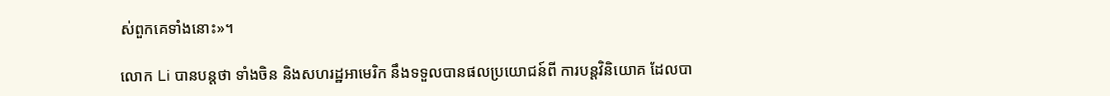ស់ពួកគេទាំងនោះ»។

លោក Li បានបន្តថា ទាំងចិន និងសហរដ្ឋអាមេរិក នឹងទទួលបានផលប្រយោជន៍ពី ការបន្តវិនិយោគ ដែលបា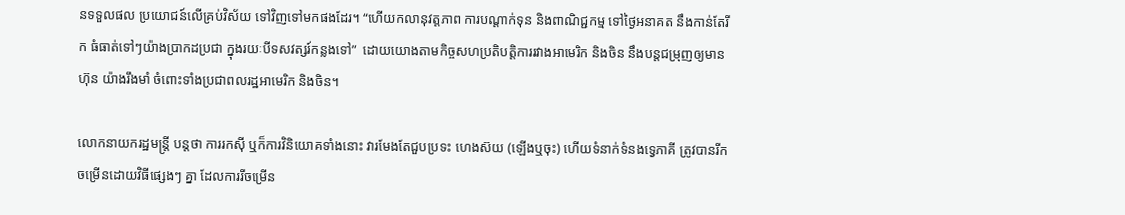នទទួលផល ប្រយោជន៍លើគ្រប់វិស័យ ទៅវិញទៅមកផងដែរ។ “ហើយកលានុវត្តភាព ការបណ្តាក់ទុន និងពាណិជ្ជកម្ម ទៅថ្ងៃអនាគត នឹងកាន់តែរីក ធំធាត់ទៅៗយ៉ាងប្រាកដប្រជា ក្នុងរយៈបីទសវត្សរ៍កន្លងទៅ”  ដោយយោងតាមកិច្ចសហប្រតិបត្តិការរវាងអាមេរិក និងចិន នឹងបន្តជម្រុញឲ្យមានហ៊ុន យ៉ាងរឹងមាំ ចំពោះទាំងប្រជាពលរដ្ឋអាមេរិក និងចិន។

លោកនាយករដ្ឋមន្រ្តី បន្តថា ការរកស៊ី ឬក៏ការវិនិយោគទាំងនោះ វារមែងតែជួបប្រទះ ហេងស៊យ (ឡើងឬចុះ) ហើយទំនាក់ទំនងទ្វេភាគី ត្រូវបានរីកចម្រើនដោយវិធីផ្សេងៗ គ្នា ដែលការរីចម្រើន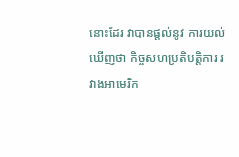នោះដែរ វាបានផ្តល់នូវ ការយល់ឃើញថា កិច្ចសហប្រតិបត្តិការ រវាងអាមេរិក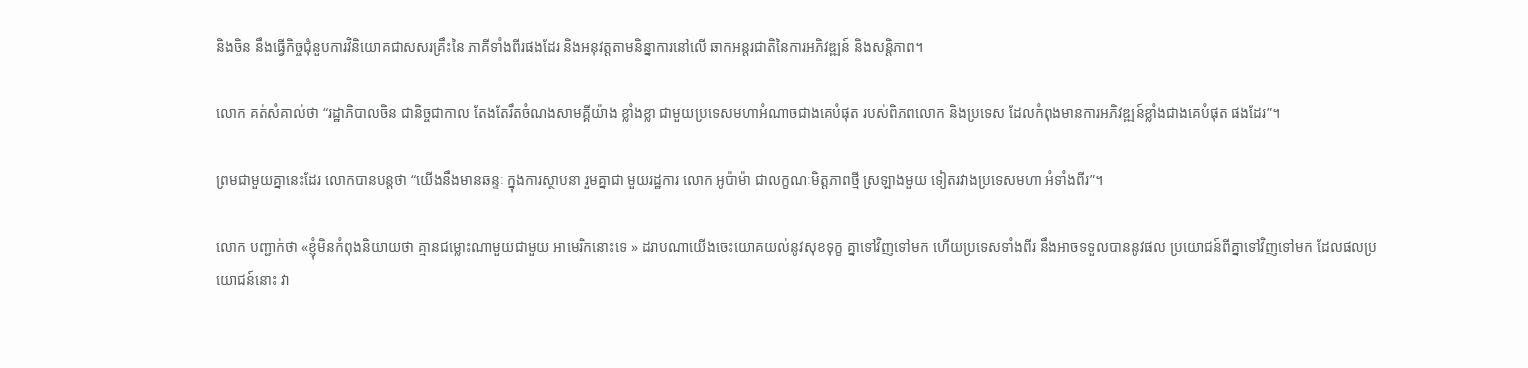និងចិន នឹងធ្វើកិច្ចជុំនួបការវិនិយោគជាសសរគ្រឹះនៃ ភាគីទាំងពីរផងដែរ និងអនុវត្តតាមនិន្នាការនៅលើ ឆាកអន្តរជាតិនៃការអភិវឌ្ឍន៍ និងសន្តិភាព។

លោក គត់សំគាល់ថា “រដ្ឋាភិបាលចិន ជានិច្ចជាកាល តែងតែរឹតចំណងសាមគ្គីយ៉ាង ខ្លាំងខ្លា ជាមួយប្រទេសមហាអំណាចជាងគេបំផុត របស់ពិភពលោក និងប្រទេស ដែលកំពុងមានការអភិវឌ្ឍន៍ខ្លាំងជាងគេបំផុត ផងដែរ”។

ព្រមជាមួយគ្នានេះដែរ លោកបានបន្តថា “យើងនឹងមានឆន្ទៈ ក្នុងការស្ថាបនា រួមគ្នាជា មួយរដ្ឋការ លោក អូប៉ាម៉ា ជាលក្ខណៈមិត្តភាពថ្មី ស្រឡាងមួយ ទៀតរវាងប្រទេសមហា អំទាំងពីរ”។

លោក បញ្ជាក់ថា «ខ្ញុំមិនកំពុងនិយាយថា គ្មានជម្លោះណាមួយជាមួយ អាមេរិកនោះទេ » ដរាបណាយើងចេះយោគយល់នូវសុខទុក្ខ គ្នាទៅវិញទៅមក ហើយប្រទេសទាំងពីរ នឹងអាចទទួលបាននូវផល ប្រយោជន៍ពីគ្នាទៅវិញទៅមក ដែលផលប្រយោជន៍នោះ វា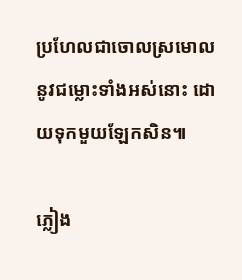ប្រហែលជាចោលស្រមោល នូវជម្លោះទាំងអស់នោះ ដោយទុកមួយឡែកសិន៕

ភ្លៀង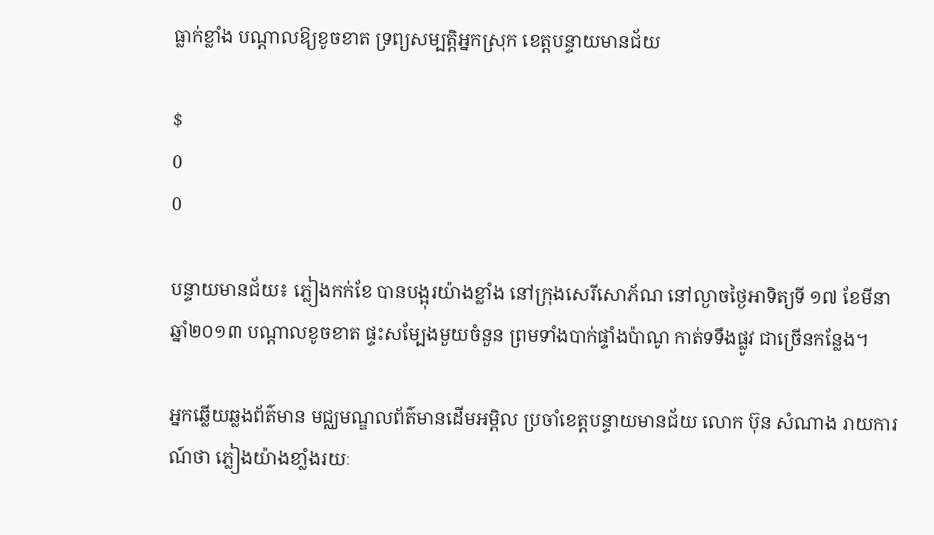ធ្លាក់ខ្លាំង បណ្តាលឱ្យខូចខាត ទ្រព្យសម្បតិ្តអ្នកស្រុក ខេត្តបន្ទាយមានជ័យ

$
0
0

បន្ទាយមានជ័យ៖ ភ្លៀងកក់ខែ បានបង្អុរយ៉ាងខ្លាំង នៅក្រុងសេរីសោភ័ណ នៅល្ងាចថ្ងៃអាទិត្យទី ១៧ ខែមីនា ឆ្នាំ២០១៣ បណ្តាលខូចខាត ផ្ទះសម្បែងមួយចំនួន ព្រមទាំងបាក់ផ្ទាំងប៉ាណូ កាត់ទទឹងផ្លូវ ជាច្រើនកន្លែង។

អ្នកឆ្លើយឆ្លងព័ត៌មាន មជ្ឈមណ្ឌលព័ត៌មានដើមអម្ពិល ប្រចាំខេត្តបន្ទាយមានជ័យ លោក ប៊ុន សំណាង រាយការណ៍ថា ភ្លៀងយ៉ាងខាំ្លងរយៈ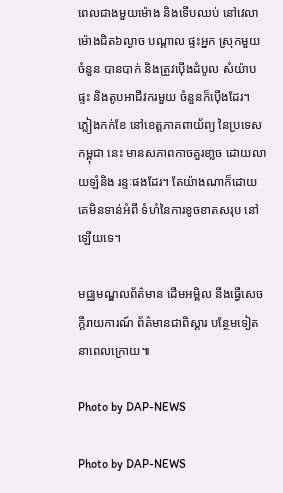ពេលជាងមួយម៉ោង និងទើបឈប់ នៅវេលាម៉ោងជិត៦ល្ងាច បណ្តាល ផ្ទះអ្នក ស្រុកមួយ ចំនួន បានបាក់ និងត្រូវប៉ើងដំបូល សំយ៉ាបផ្ទះ និងតូបអាជីវករមួយ ចំនួនក៏ប៉ើងដែរ។ ភ្លៀងកក់ខែ នៅខេត្តភាគពាយ័ព្យ នៃប្រទេសកម្ពុជា នេះ មានសភាពកាចគួរខា្លច ដោយលាយឡំនិង រន្ទៈផងដែរ។ តែយ៉ាងណាក៏ដោយ គេមិនទាន់អំពី ទំហំនៃការខូចខាតសរុប នៅឡើយទេ។

មជ្ឈមណ្ឌលព័ត៌មាន ដើមអម្ពិល នឹងធ្វើសេចក្តីរាយការណ៍ ព័ត៌មានជាពិស្តារ បន្ថែមទៀត នាពេលក្រោយ៕

Photo by DAP-NEWS

Photo by DAP-NEWS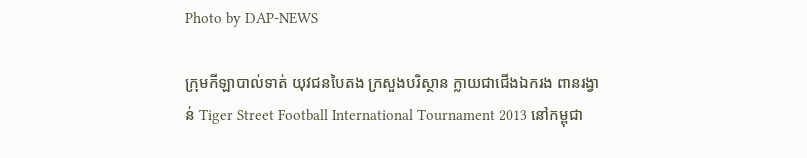Photo by DAP-NEWS

ក្រុមកីឡាបាល់ទាត់ យុវជនបៃតង ក្រសួងបរិស្ថាន ក្លាយជាជើងឯករង ពានរង្វាន់ Tiger Street Football International Tournament 2013 នៅកម្ពុជា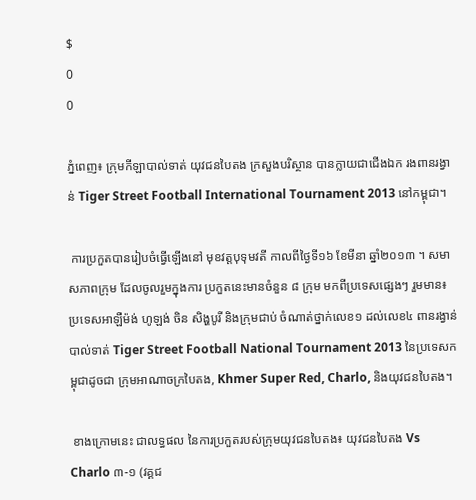$
0
0

ភ្នំពេញ៖ ក្រុមកីឡាបាល់ទាត់ យុវជនបៃតង ក្រសួងបរិស្ថាន បានក្លាយជាជើងឯក រងពានរង្វាន់ Tiger Street Football International Tournament 2013 នៅកម្ពុជា។

 ការប្រកួតបានរៀបចំធ្វើឡើងនៅ មុខវត្តបុទុមវតី កាលពីថ្ងៃទី១៦ ខែមីនា ឆ្នាំ២០១៣ ។ សមាសភាពក្រុម ដែលចូលរួមក្នុងការ ប្រកួតនេះមានចំនួន ៨ ក្រុម មកពីប្រទេសផ្សេងៗ រួមមាន៖ ប្រទេសអាឡឺម៉ង់ ហូឡង់ ចិន សិង្ហបូរី និងក្រុមជាប់ ចំណាត់ថ្នាក់លេខ១ ដល់លេខ៤ ពានរង្វាន់បាល់ទាត់ Tiger Street Football National Tournament 2013 នៃប្រទេសកម្ពុជាដូចជា ក្រុមអាណាចក្របៃតង, Khmer Super Red, Charlo, និងយុវជនបៃតង។

 ខាងក្រោមនេះ ជាលទ្ធផល នៃការប្រកួតរបស់ក្រុមយុវជនបៃតង៖ យុវជនបៃតង Vs Charlo ៣-១ (វគ្គជ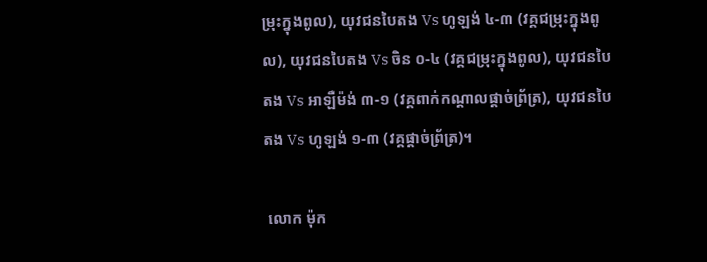ម្រុះក្នុងពូល), យុវជនបៃតង Vs ហូឡង់ ៤-៣ (វគ្គជម្រុះក្នុងពូល), យុវជនបៃតង Vs ចិន ០-៤ (វគ្គជម្រុះក្នុងពូល), យុវជនបៃតង Vs អាឡឺម៉ង់ ៣-១ (វគ្គពាក់កណ្តាលផ្តាច់ព្រ័ត្រ), យុវជនបៃតង Vs ហូឡង់ ១-៣ (វគ្គផ្តាច់ព្រ័ត្រ)។

 លោក ម៉ុក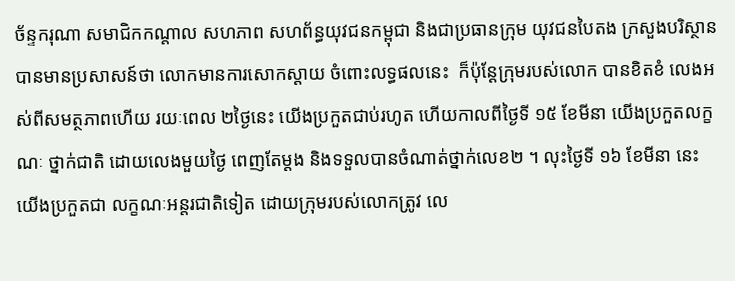ច័ន្ទករុណា សមាជិកកណ្តាល សហភាព សហព័ន្ធយុវជនកម្ពុជា និងជាប្រធានក្រុម យុវជនបៃតង ក្រសួងបរិស្ថាន បានមានប្រសាសន៍ថា លោកមានការសោកស្តាយ ចំពោះលទ្ធផលនេះ  ក៏ប៉ុន្តែក្រុមរបស់លោក បានខិតខំ លេងអស់ពីសមត្ថភាពហើយ រយៈពេល ២ថ្ងៃនេះ យើងប្រកួតជាប់រហូត ហើយកាលពីថ្ងៃទី ១៥ ខែមីនា យើងប្រកួតលក្ខណៈ ថ្នាក់ជាតិ ដោយលេងមួយថ្ងៃ ពេញតែម្តង និងទទួលបានចំណាត់ថ្នាក់លេខ២ ។ លុះថ្ងៃទី ១៦ ខែមីនា នេះ យើងប្រកួតជា លក្ខណៈអន្តរជាតិទៀត ដោយក្រុមរបស់លោកត្រូវ លេ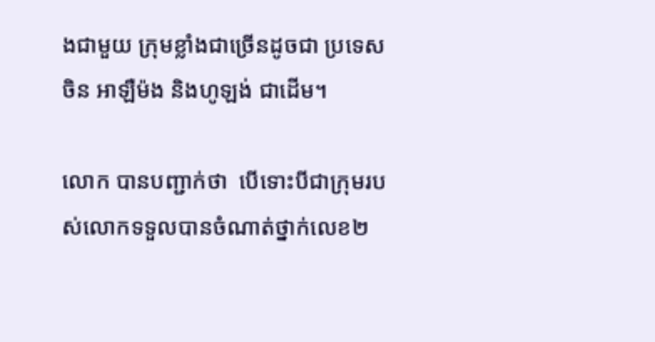ងជាមួយ ក្រុមខ្លាំងជាច្រើនដូចជា ប្រទេសចិន អាឡឺម៉ង និងហូឡង់ ជាដើម។

លោក បានបញ្ជាក់ថា  បើទោះបីជាក្រុមរបស់លោកទទួលបានចំណាត់ថ្នាក់លេខ២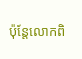ប៉ុន្តែលោកពិ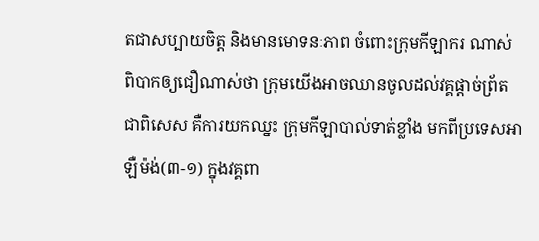តជាសប្បាយចិត្ត និងមានមោទនៈភាព ចំពោះក្រុមកីឡាករ ណាស់ ពិបាកឲ្យជឿណាស់ថា ក្រុមយើងអាចឈានចូលដល់វគ្គផ្តាច់ព្រ័ត ជាពិសេស គឺការយកឈ្នះ ក្រុមកីឡាបាល់ទាត់ខ្លាំង មកពីប្រទេសអាឡឺម៉ង់(៣-១) ក្នុងវគ្គពា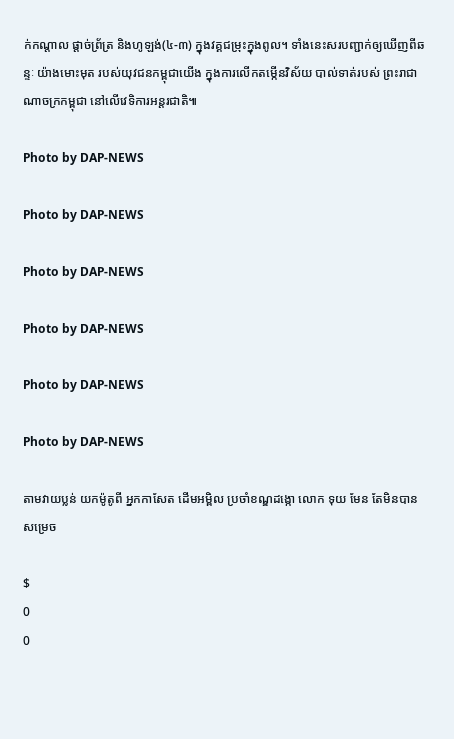ក់កណ្តាល ផ្តាច់ព្រ័ត្រ និងហូឡង់(៤-៣) ក្នុងវគ្គជម្រុះក្នុងពូល។ ទាំងនេះសរបញ្ជាក់ឲ្យឃើញពីឆន្ទៈ យ៉ាងមោះមុត របស់យុវជនកម្ពុជាយើង ក្នុងការលើកតម្កើនវិស័យ បាល់ទាត់របស់ ព្រះរាជាណាចក្រកម្ពុជា នៅលើវេទិការអន្តរជាតិ៕

Photo by DAP-NEWS

Photo by DAP-NEWS

Photo by DAP-NEWS

Photo by DAP-NEWS

Photo by DAP-NEWS

Photo by DAP-NEWS

តាមវាយប្លន់ យកម៉ូតូពី អ្នកកាសែត ដើមអម្ពិល ប្រចាំខណ្ឌដង្កោ លោក ទុយ មែន តែមិនបានសម្រេច

$
0
0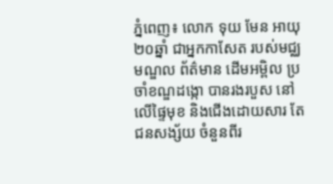ភ្នំពេញ៖ លោក ទុយ មែន អាយុ២០ឆ្នាំ ជាអ្នកកាសែត របស់មជ្ឈមណ្ឌល ព័ត៌មាន ដើមអម្ពិល ប្រចាំខណ្ឌដង្កោ បានរងរបួស នៅលើផ្ទៃមុខ និងជើងដោយសារ តែជនសង្ស័យ ចំនួនពីរ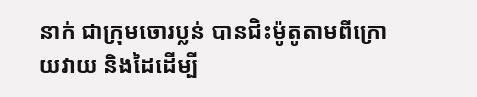នាក់ ជាក្រុមចោរប្លន់ បានជិះម៉ូតូតាមពីក្រោយវាយ និងដៃដើម្បី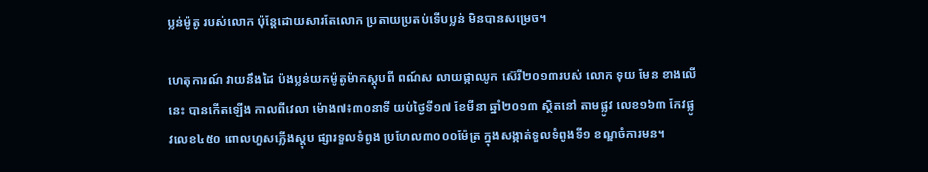ប្លន់ម៉ូតូ របស់លោក ប៉ុន្តែដោយសារតែលោក ប្រតាយប្រតប់ទើបប្លន់ មិនបានសម្រេច។

ហេតុការណ៍ វាយនឹងដៃ ប៉ងប្លន់យកម៉ូតូម៉ាកស្តុបពី ពណ៍ស លាយផ្កាឈូក ស៊េរី២០១៣របស់ លោក ទុយ មែន ខាងលើនេះ បានកើតឡើង កាលពីវេលា ម៉ោង៧៖៣០នាទី យប់ថ្ងៃទី១៧ ខែមីនា ឆ្នាំ២០១៣ ស្ថិតនៅ តាមផ្លូវ លេខ១៦៣ កែវផ្លូវលេខ៤៥០ ពោលហួសភ្លើងស្តុប ផ្សារទួលទំពូង ប្រហែល៣០០០ម៉ែត្រ ក្នុងសង្កាត់ទួលទំពូងទី១ ខណ្ឌចំការមន។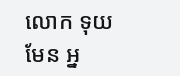លោក ទុយ មែន អ្ន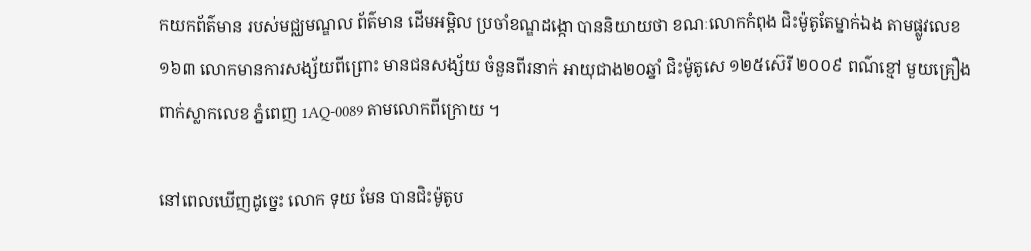កយកព័ត៌មាន របស់មជ្ឈមណ្ឌល ព័ត៌មាន ដើមអម្ពិល ប្រចាំខណ្ឌដង្កោ បាននិយាយថា ខណៈលោកកំពុង ជិះម៉ូតូតែម្នាក់ឯង តាមផ្លូវលេខ១៦៣ លោកមានការសង្ស័យពីព្រោះ មានជនសង្ស័យ ចំនួនពីរនាក់ អាយុជាង២០ឆ្នាំ ជិះម៉ូតូសេ ១២៥ស៊េរី ២០០៩ ពណ៌ខ្មៅ មួយគ្រឿង ពាក់ស្លាកលេខ ភ្នំពេញ 1AQ-0089 តាមលោកពីក្រោយ ។

នៅពេលឃើញដូច្នេះ លោក ទុយ មែន បានជិះម៉ូតូប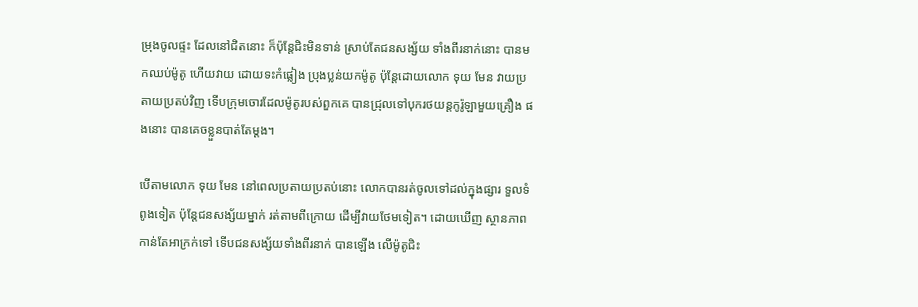ម្រុងចូលផ្ទះ ដែលនៅជិតនោះ ក៏ប៉ុន្តែជិះមិនទាន់ ស្រាប់តែជនសង្ស័យ ទាំងពីរនាក់នោះ បានមកឈប់ម៉ូតូ ហើយវាយ ដោយទះកំផ្លៀង ប្រុងប្លន់យកម៉ូតូ ប៉ុន្តែដោយលោក ទុយ មែន វាយប្រតាយប្រតប់វិញ ទើបក្រុមចោរដែលម៉ូតូរបស់ពួកគេ បានជ្រុលទៅបុករថយន្តកូរ៉ូឡាមួយគ្រឿង ផងនោះ បានគេចខ្លួនបាត់តែម្តង។

បើតាមលោក ទុយ មែន នៅពេលប្រតាយប្រតប់នោះ លោកបានរត់ចូលទៅដល់ក្នុងផ្សារ ទួលទំពូងទៀត ប៉ុន្តែជនសង្ស័យម្នាក់ រត់តាមពីក្រោយ ដើម្បីវាយថែមទៀត។ ដោយឃើញ ស្ថានភាពកាន់តែអាក្រក់ទៅ ទើបជនសង្ស័យទាំងពីរនាក់ បានឡើង លើម៉ូតូជិះ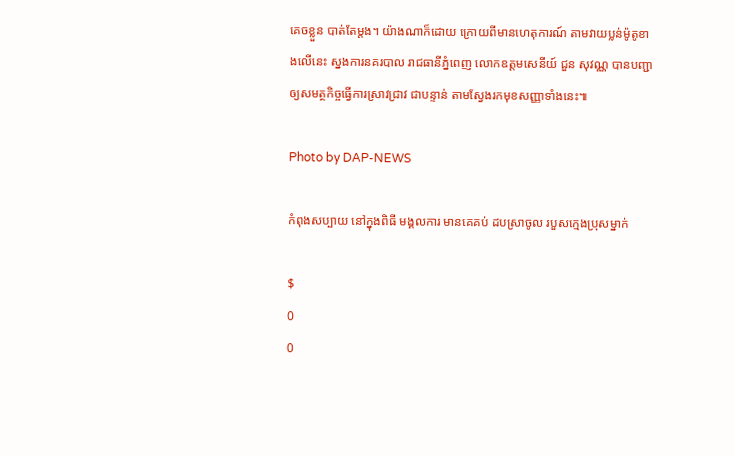គេចខ្លួន បាត់តែម្តង។ យ៉ាងណាក៏ដោយ ក្រោយពីមានហេតុការណ៍ តាមវាយប្លន់ម៉ូតូខាងលើនេះ ស្នងការនគរបាល រាជធានីភ្នំពេញ លោកឧត្តមសេនីយ៍ ជួន សុវណ្ណ បានបញ្ជាឲ្យសមត្ថកិច្ចធ្វើការស្រាវជ្រាវ ជាបន្ទាន់ តាមស្វែងរកមុខសញ្ញាទាំងនេះ៕

Photo by DAP-NEWS

កំពុងសប្បាយ នៅក្នុងពិធី មង្គលការ មានគេគប់ ដបស្រាចូល របួសក្មេងប្រុសម្នាក់

$
0
0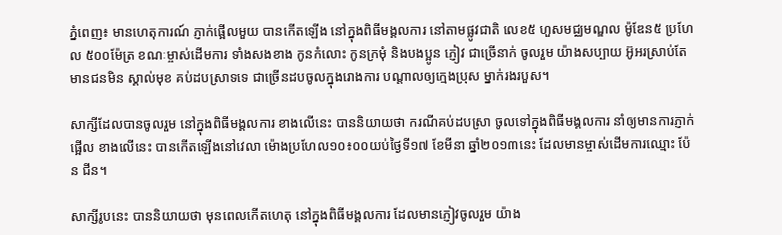ភ្នំពេញ៖ មានហេតុការណ៍ ភ្ញាក់ផ្អើលមួយ បានកើតឡើង នៅក្នុងពិធីមង្គលការ នៅតាមផ្លូវជាតិ លេខ៥ ហួសមជ្ឈមណ្ឌល ម៉ូឌែន៥ ប្រហែល ៥០០ម៉ែត្រ ខណៈម្ចាស់ដើមការ ទាំងសងខាង កូនកំលោះ កូនក្រមុំ និងបងប្អូន ភ្ញៀវ ជាច្រើនាក់ ចូលរួម យ៉ាងសប្បាយ អ៊ូអរស្រាប់តែមានជនមិន ស្គាល់មុខ គប់ដបស្រាទទេ ជាច្រើនដបចូលក្នុងរោងការ បណ្តាលឲ្យក្មេងប្រុស ម្នាក់រងរបួស។

សាក្សីដែលបានចូលរួម នៅក្នុងពិធីមង្គលការ ខាងលើនេះ បាននិយាយថា ករណីគប់ដបស្រា ចូលទៅក្នុងពិធីមង្គលការ នាំឲ្យមានការភ្ញាក់ផ្អើល ខាងលើនេះ បានកើតឡើងនៅវេលា ម៉ោងប្រហែល១០៖០០យប់ថ្ងៃទី១៧ ខែមីនា ឆ្នាំ២០១៣នេះ ដែលមានម្ចាស់ដើមការឈ្មោះ ប៉ែន ជីន។

សាក្សីរូបនេះ បាននិយាយថា មុនពេលកើតហេតុ នៅក្នុងពិធីមង្គលការ ដែលមានភ្ញៀវចូលរួម យ៉ាង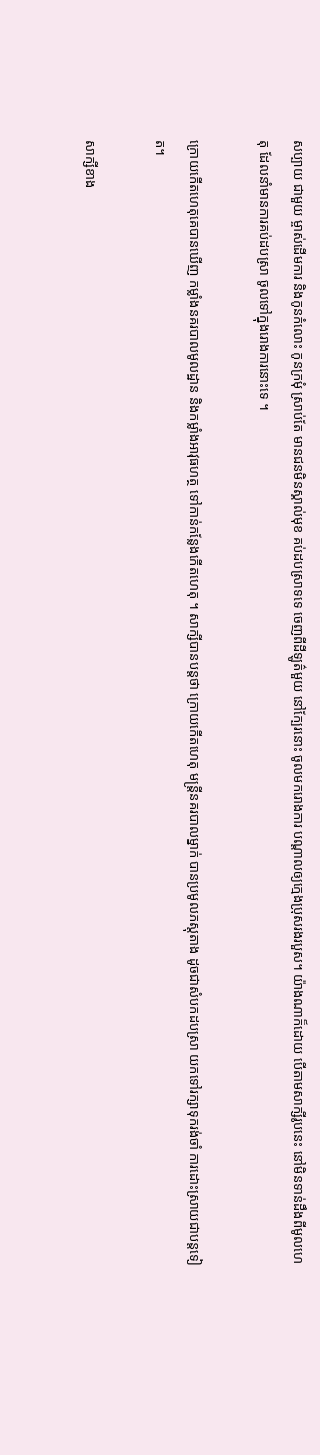សប្បាយ ជាមួយ ម្ចាស់ដើមការ និងកូនកំលោះ កូនក្រមុំ ស្រាប់តែ មានជនមិនស្គាល់មុខ គប់ដបស្រាទទេ ចេញពីដីឡូត៌មួយ នៅក្បែរនោះ ចូលមករោងការ បណ្តាលឲ្យក្មេងប្រុសរងរបួស។ យ៉ាងណាក៏ដោយ បើតាមសាក្សីរូបនេះ នៅមិនទាន់ដឹងពីមូលហេតុ ដែលនាំមានការគប់ដបស្រា ចូលទៅក្នុងរោងការនោះទេ ។

ក្រោយកើតហេតុគេបានឃើញ កម្លាំងនគរបាលមូលដ្ឋាន និងកម្លាំងអាវុធហត្ថ ទៅកាន់កន្លែងកើតហេតុ ។ សាក្សីបានបន្តថា ក្រោយកើតហេតុ មន្រ្តីនគរបាលម្នាក់ បានប្រមូលភស្តុតាង ដូចជាសំបកដបស្រា យកទៅរក្សាទុករង់ចាំ ការដោះស្រាយជាបន្តទៀត។

សាក្សីខាង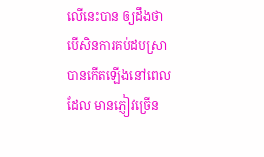លើនេះបាន ឲ្យដឹងថា បើសិនការគប់ដបស្រា បានកើតឡើងនៅពេលដែល មានភ្ញៀវច្រើន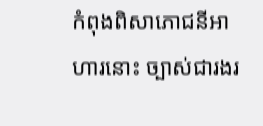កំពុងពិសាភោជនីអាហារនោះ ច្បាស់ជារងរ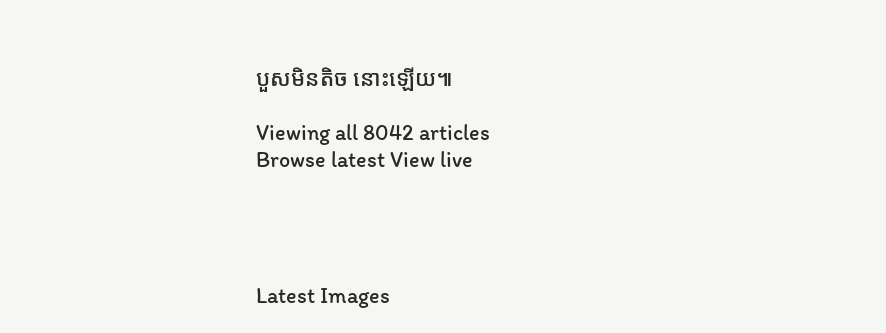បួសមិនតិច នោះឡើយ៕

Viewing all 8042 articles
Browse latest View live




Latest Images